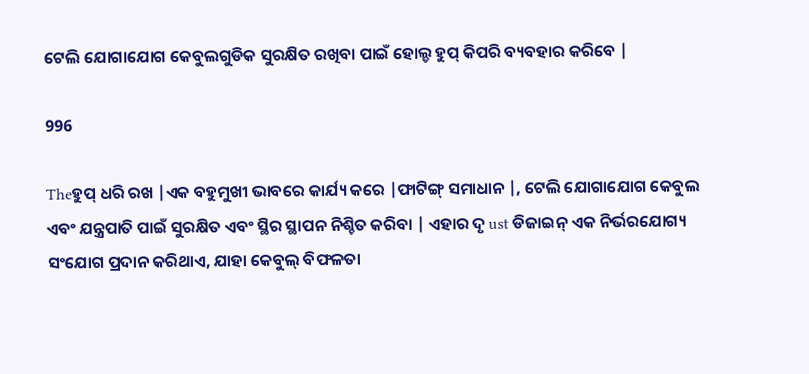ଟେଲି ଯୋଗାଯୋଗ କେବୁଲଗୁଡିକ ସୁରକ୍ଷିତ ରଖିବା ପାଇଁ ହୋଲ୍ଡ ହୁପ୍ କିପରି ବ୍ୟବହାର କରିବେ |

996

Theହୁପ୍ ଧରି ରଖ |ଏକ ବହୁମୁଖୀ ଭାବରେ କାର୍ଯ୍ୟ କରେ |ଫାଟିଙ୍ଗ୍ ସମାଧାନ |, ଟେଲି ଯୋଗାଯୋଗ କେବୁଲ ଏବଂ ଯନ୍ତ୍ରପାତି ପାଇଁ ସୁରକ୍ଷିତ ଏବଂ ସ୍ଥିର ସ୍ଥାପନ ନିଶ୍ଚିତ କରିବା | ଏହାର ଦୃ ust ଡିଜାଇନ୍ ଏକ ନିର୍ଭରଯୋଗ୍ୟ ସଂଯୋଗ ପ୍ରଦାନ କରିଥାଏ, ଯାହା କେବୁଲ୍ ବିଫଳତା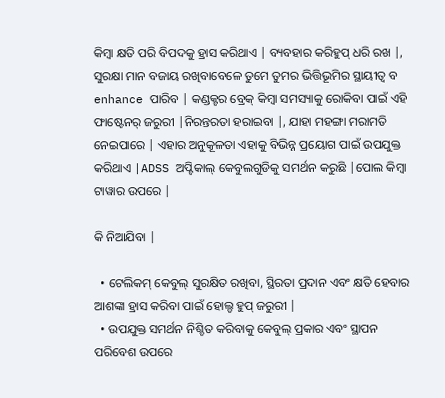କିମ୍ବା କ୍ଷତି ପରି ବିପଦକୁ ହ୍ରାସ କରିଥାଏ | ବ୍ୟବହାର କରିହୁପ୍ ଧରି ରଖ |, ସୁରକ୍ଷା ମାନ ବଜାୟ ରଖିବାବେଳେ ତୁମେ ତୁମର ଭିତ୍ତିଭୂମିର ସ୍ଥାୟୀତ୍ୱ ବ enhance ପାରିବ | କଣ୍ଡକ୍ଟର ବ୍ରେକ୍ କିମ୍ବା ସମସ୍ୟାକୁ ରୋକିବା ପାଇଁ ଏହି ଫାଷ୍ଟେନର୍ ଜରୁରୀ |ନିରନ୍ତରତା ହରାଇବା |, ଯାହା ମହଙ୍ଗା ମରାମତି ନେଇପାରେ | ଏହାର ଅନୁକୂଳତା ଏହାକୁ ବିଭିନ୍ନ ପ୍ରୟୋଗ ପାଇଁ ଉପଯୁକ୍ତ କରିଥାଏ |ADSS ଅପ୍ଟିକାଲ୍ କେବୁଲଗୁଡିକୁ ସମର୍ଥନ କରୁଛି |ପୋଲ କିମ୍ବା ଟାୱାର ଉପରେ |

କି ନିଆଯିବା |

  • ଟେଲିକମ୍ କେବୁଲ୍ ସୁରକ୍ଷିତ ରଖିବା, ସ୍ଥିରତା ପ୍ରଦାନ ଏବଂ କ୍ଷତି ହେବାର ଆଶଙ୍କା ହ୍ରାସ କରିବା ପାଇଁ ହୋଲ୍ଡ ହୁପ୍ ଜରୁରୀ |
  • ଉପଯୁକ୍ତ ସମର୍ଥନ ନିଶ୍ଚିତ କରିବାକୁ କେବୁଲ୍ ପ୍ରକାର ଏବଂ ସ୍ଥାପନ ପରିବେଶ ଉପରେ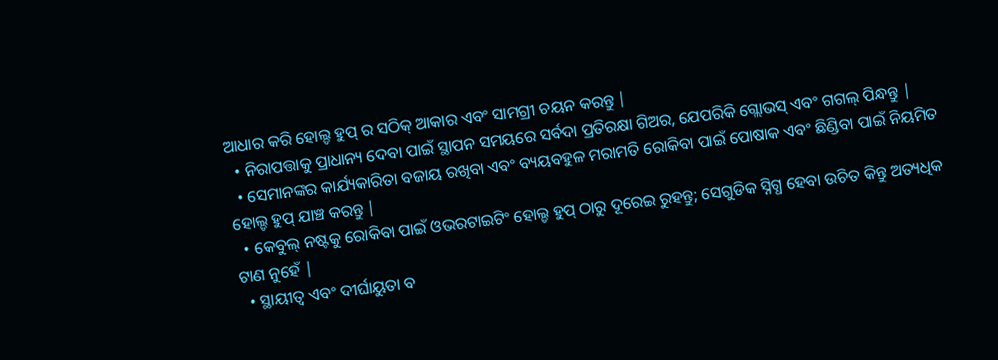ଆଧାର କରି ହୋଲ୍ଡ ହୁପ୍ ର ସଠିକ୍ ଆକାର ଏବଂ ସାମଗ୍ରୀ ଚୟନ କରନ୍ତୁ |
  • ନିରାପତ୍ତାକୁ ପ୍ରାଧାନ୍ୟ ଦେବା ପାଇଁ ସ୍ଥାପନ ସମୟରେ ସର୍ବଦା ପ୍ରତିରକ୍ଷା ଗିଅର, ଯେପରିକି ଗ୍ଲୋଭସ୍ ଏବଂ ଗଗଲ୍ ପିନ୍ଧନ୍ତୁ |
  • ସେମାନଙ୍କର କାର୍ଯ୍ୟକାରିତା ବଜାୟ ରଖିବା ଏବଂ ବ୍ୟୟବହୁଳ ମରାମତି ରୋକିବା ପାଇଁ ପୋଷାକ ଏବଂ ଛିଣ୍ଡିବା ପାଇଁ ନିୟମିତ ହୋଲ୍ଡ ହୁପ୍ ଯାଞ୍ଚ କରନ୍ତୁ |
  • କେବୁଲ୍ ନଷ୍ଟକୁ ରୋକିବା ପାଇଁ ଓଭରଟାଇଟିଂ ହୋଲ୍ଡ ହୁପ୍ ଠାରୁ ଦୂରେଇ ରୁହନ୍ତୁ; ସେଗୁଡିକ ସ୍ନିଗ୍ଧ ହେବା ଉଚିତ କିନ୍ତୁ ଅତ୍ୟଧିକ ଟାଣ ନୁହେଁ |
  • ସ୍ଥାୟୀତ୍ୱ ଏବଂ ଦୀର୍ଘାୟୁତା ବ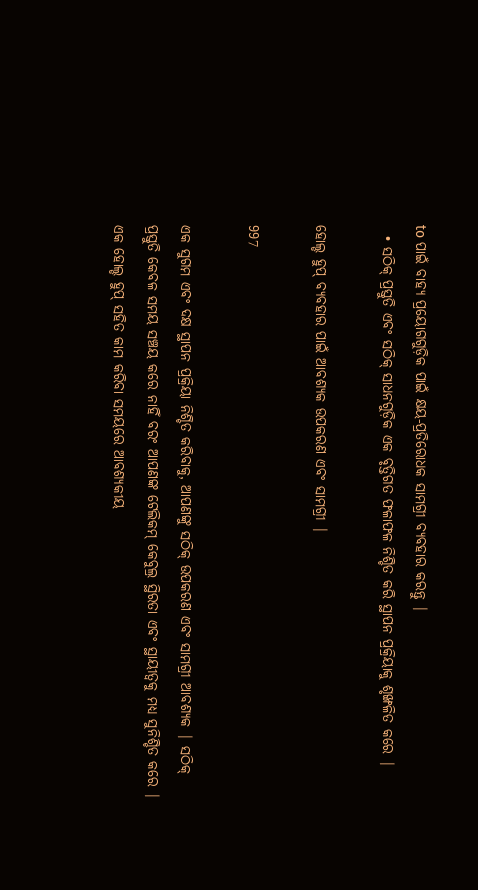to ପାଇଁ ବାହ୍ୟ ପ୍ରୟୋଗଗୁଡ଼ିକ ପାଇଁ କ୍ଷୟ-ପ୍ରତିରୋଧକ ସାମଗ୍ରୀ ବ୍ୟବହାର କରନ୍ତୁ |
  • ସଠିକ୍ ପ୍ରସ୍ତୁତି ଏବଂ ସଠିକ୍ ସାଧନଗୁଡ଼ିକ ଏକ ବୃତ୍ତିଗତ ଫଳାଫଳ ନିଶ୍ଚିତ କରି ସ୍ଥାପନ ପ୍ରକ୍ରିୟାକୁ ଶୃଙ୍ଖଳିତ କରେ |

ହୋଲ୍ଡ ହୁପ୍ ବ୍ୟବହାର ପାଇଁ ଆବଶ୍ୟକ ଉପକରଣ ଏବଂ ସାମଗ୍ରୀ |

997

ଏକ ସୁଗମ ଏବଂ ଦକ୍ଷ ସ୍ଥାପନ ପ୍ରକ୍ରିୟା ନିଶ୍ଚିତ କରିବାକୁ, ଆପଣଙ୍କୁ ସଠିକ୍ ଉପକରଣ ଏବଂ ସାମଗ୍ରୀ ଆବଶ୍ୟକ | ସଠିକ୍ ପ୍ରସ୍ତୁତି କେବଳ ସମୟ ସଞ୍ଚୟ କରେ ନାହିଁ ବରଂ ଆପଣଙ୍କ ଟେଲିକମ୍ କେବୁଲ୍ର ସ୍ଥିରତା ଏବଂ ସ୍ଥାୟୀତ୍ୱକୁ ମଧ୍ୟ ସୁନିଶ୍ଚିତ କରେ | ଏକ ହୋଲ୍ଡ ହୁପ୍ ସହିତ କାମ କରିବା ସମୟରେ ଆବଶ୍ୟକୀୟ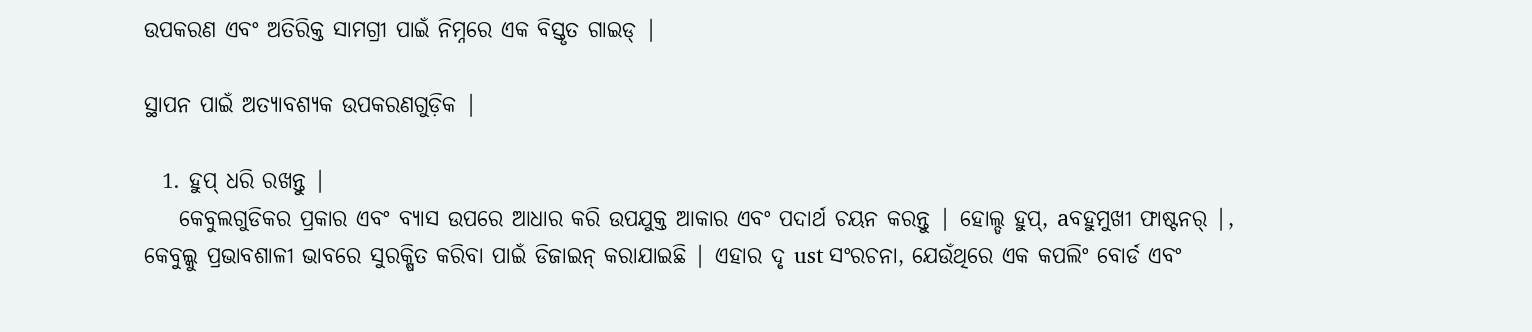ଉପକରଣ ଏବଂ ଅତିରିକ୍ତ ସାମଗ୍ରୀ ପାଇଁ ନିମ୍ନରେ ଏକ ବିସ୍ତୃତ ଗାଇଡ୍ |

ସ୍ଥାପନ ପାଇଁ ଅତ୍ୟାବଶ୍ୟକ ଉପକରଣଗୁଡ଼ିକ |

  1. ହୁପ୍ ଧରି ରଖନ୍ତୁ |
    କେବୁଲଗୁଡିକର ପ୍ରକାର ଏବଂ ବ୍ୟାସ ଉପରେ ଆଧାର କରି ଉପଯୁକ୍ତ ଆକାର ଏବଂ ପଦାର୍ଥ ଚୟନ କରନ୍ତୁ | ହୋଲ୍ଡ ହୁପ୍, aବହୁମୁଖୀ ଫାଷ୍ଟନର୍ |, କେବୁଲ୍କୁ ପ୍ରଭାବଶାଳୀ ଭାବରେ ସୁରକ୍ଷିତ କରିବା ପାଇଁ ଡିଜାଇନ୍ କରାଯାଇଛି | ଏହାର ଦୃ ust ସଂରଚନା, ଯେଉଁଥିରେ ଏକ କପଲିଂ ବୋର୍ଡ ଏବଂ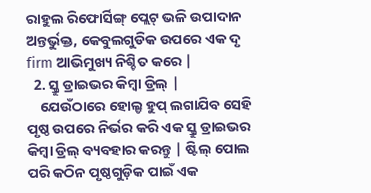ରାହୁଲ ରିଫୋର୍ସିଙ୍ଗ୍ ପ୍ଲେଟ୍ ଭଳି ଉପାଦାନ ଅନ୍ତର୍ଭୁକ୍ତ, କେବୁଲଗୁଡିକ ଉପରେ ଏକ ଦୃ firm ଆଭିମୁଖ୍ୟ ନିଶ୍ଚିତ କରେ |
  2. ସ୍କ୍ରୁ ଡ୍ରାଇଭର କିମ୍ବା ଡ୍ରିଲ୍ |
    ଯେଉଁଠାରେ ହୋଲ୍ଡ ହୁପ୍ ଲଗାଯିବ ସେହି ପୃଷ୍ଠ ଉପରେ ନିର୍ଭର କରି ଏକ ସ୍କ୍ରୁ ଡ୍ରାଇଭର କିମ୍ବା ଡ୍ରିଲ୍ ବ୍ୟବହାର କରନ୍ତୁ | ଷ୍ଟିଲ୍ ପୋଲ ପରି କଠିନ ପୃଷ୍ଠଗୁଡ଼ିକ ପାଇଁ ଏକ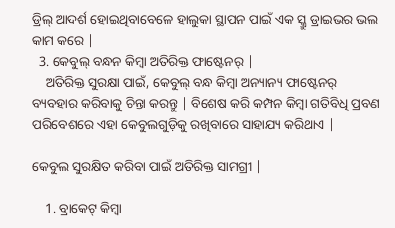ଡ୍ରିଲ୍ ଆଦର୍ଶ ହୋଇଥିବାବେଳେ ହାଲୁକା ସ୍ଥାପନ ପାଇଁ ଏକ ସ୍କ୍ରୁ ଡ୍ରାଇଭର ଭଲ କାମ କରେ |
  3. କେବୁଲ୍ ବନ୍ଧନ କିମ୍ବା ଅତିରିକ୍ତ ଫାଷ୍ଟେନର୍ |
    ଅତିରିକ୍ତ ସୁରକ୍ଷା ପାଇଁ, କେବୁଲ୍ ବନ୍ଧ କିମ୍ବା ଅନ୍ୟାନ୍ୟ ଫାଷ୍ଟେନର୍ ବ୍ୟବହାର କରିବାକୁ ଚିନ୍ତା କରନ୍ତୁ | ବିଶେଷ କରି କମ୍ପନ କିମ୍ବା ଗତିବିଧି ପ୍ରବଣ ପରିବେଶରେ ଏହା କେବୁଲଗୁଡ଼ିକୁ ରଖିବାରେ ସାହାଯ୍ୟ କରିଥାଏ |

କେବୁଲ ସୁରକ୍ଷିତ କରିବା ପାଇଁ ଅତିରିକ୍ତ ସାମଗ୍ରୀ |

    1. ବ୍ରାକେଟ୍ କିମ୍ବା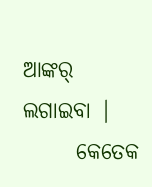ଆଙ୍କର୍ ଲଗାଇବା |
      କେତେକ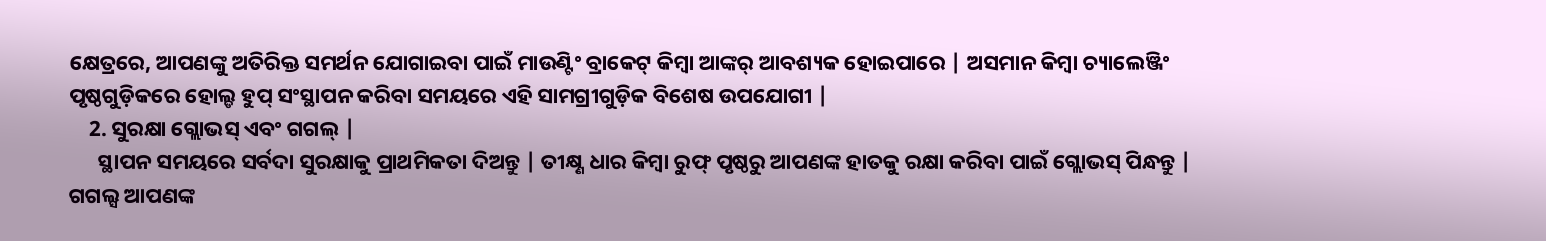କ୍ଷେତ୍ରରେ, ଆପଣଙ୍କୁ ଅତିରିକ୍ତ ସମର୍ଥନ ଯୋଗାଇବା ପାଇଁ ମାଉଣ୍ଟିଂ ବ୍ରାକେଟ୍ କିମ୍ବା ଆଙ୍କର୍ ଆବଶ୍ୟକ ହୋଇପାରେ | ଅସମାନ କିମ୍ବା ଚ୍ୟାଲେଞ୍ଜିଂ ପୃଷ୍ଠଗୁଡ଼ିକରେ ହୋଲ୍ଡ ହୁପ୍ ସଂସ୍ଥାପନ କରିବା ସମୟରେ ଏହି ସାମଗ୍ରୀଗୁଡ଼ିକ ବିଶେଷ ଉପଯୋଗୀ |
    2. ସୁରକ୍ଷା ଗ୍ଲୋଭସ୍ ଏବଂ ଗଗଲ୍ |
      ସ୍ଥାପନ ସମୟରେ ସର୍ବଦା ସୁରକ୍ଷାକୁ ପ୍ରାଥମିକତା ଦିଅନ୍ତୁ | ତୀକ୍ଷ୍ଣ ଧାର କିମ୍ବା ରୁଫ୍ ପୃଷ୍ଠରୁ ଆପଣଙ୍କ ହାତକୁ ରକ୍ଷା କରିବା ପାଇଁ ଗ୍ଲୋଭସ୍ ପିନ୍ଧନ୍ତୁ | ଗଗଲ୍ସ ଆପଣଙ୍କ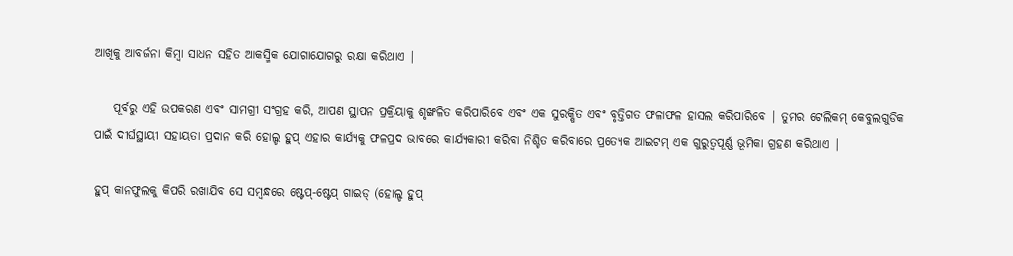ଆଖିକୁ ଆବର୍ଜନା କିମ୍ବା ସାଧନ ସହିତ ଆକସ୍ମିକ ଯୋଗାଯୋଗରୁ ରକ୍ଷା କରିଥାଏ |

    ପୂର୍ବରୁ ଏହି ଉପକରଣ ଏବଂ ସାମଗ୍ରୀ ସଂଗ୍ରହ କରି, ଆପଣ ସ୍ଥାପନ ପ୍ରକ୍ରିୟାକୁ ଶୃଙ୍ଖଳିତ କରିପାରିବେ ଏବଂ ଏକ ସୁରକ୍ଷିତ ଏବଂ ବୃତ୍ତିଗତ ଫଳାଫଳ ହାସଲ କରିପାରିବେ | ତୁମର ଟେଲିକମ୍ କେବୁଲଗୁଡିକ ପାଇଁ ଦୀର୍ଘସ୍ଥାୟୀ ସହାୟତା ପ୍ରଦାନ କରି ହୋଲ୍ଡ ହୁପ୍ ଏହାର କାର୍ଯ୍ୟକୁ ଫଳପ୍ରଦ ଭାବରେ କାର୍ଯ୍ୟକାରୀ କରିବା ନିଶ୍ଚିତ କରିବାରେ ପ୍ରତ୍ୟେକ ଆଇଟମ୍ ଏକ ଗୁରୁତ୍ୱପୂର୍ଣ୍ଣ ଭୂମିକା ଗ୍ରହଣ କରିଥାଏ |

ହୁପ୍ କାନଫୁଲକୁ କିପରି ରଖାଯିବ ସେ ସମ୍ବନ୍ଧରେ ଷ୍ଟେପ୍-ଷ୍ଟେପ୍ ଗାଇଡ୍ (ହୋଲ୍ଡ ହୁପ୍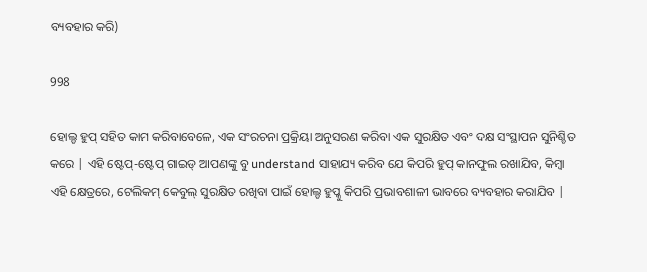ବ୍ୟବହାର କରି)

998

ହୋଲ୍ଡ ହୁପ୍ ସହିତ କାମ କରିବାବେଳେ, ଏକ ସଂରଚନା ପ୍ରକ୍ରିୟା ଅନୁସରଣ କରିବା ଏକ ସୁରକ୍ଷିତ ଏବଂ ଦକ୍ଷ ସଂସ୍ଥାପନ ସୁନିଶ୍ଚିତ କରେ | ଏହି ଷ୍ଟେପ୍-ଷ୍ଟେପ୍ ଗାଇଡ୍ ଆପଣଙ୍କୁ ବୁ understand ସାହାଯ୍ୟ କରିବ ଯେ କିପରି ହୁପ୍ କାନଫୁଲ ରଖାଯିବ, କିମ୍ବା ଏହି କ୍ଷେତ୍ରରେ, ଟେଲିକମ୍ କେବୁଲ୍ ସୁରକ୍ଷିତ ରଖିବା ପାଇଁ ହୋଲ୍ଡ ହୁପ୍କୁ କିପରି ପ୍ରଭାବଶାଳୀ ଭାବରେ ବ୍ୟବହାର କରାଯିବ |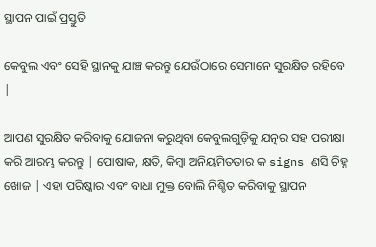ସ୍ଥାପନ ପାଇଁ ପ୍ରସ୍ତୁତି

କେବୁଲ ଏବଂ ସେହି ସ୍ଥାନକୁ ଯାଞ୍ଚ କରନ୍ତୁ ଯେଉଁଠାରେ ସେମାନେ ସୁରକ୍ଷିତ ରହିବେ |

ଆପଣ ସୁରକ୍ଷିତ କରିବାକୁ ଯୋଜନା କରୁଥିବା କେବୁଲଗୁଡ଼ିକୁ ଯତ୍ନର ସହ ପରୀକ୍ଷା କରି ଆରମ୍ଭ କରନ୍ତୁ | ପୋଷାକ, କ୍ଷତି, କିମ୍ବା ଅନିୟମିତତାର କ signs ଣସି ଚିହ୍ନ ଖୋଜ | ଏହା ପରିଷ୍କାର ଏବଂ ବାଧା ମୁକ୍ତ ବୋଲି ନିଶ୍ଚିତ କରିବାକୁ ସ୍ଥାପନ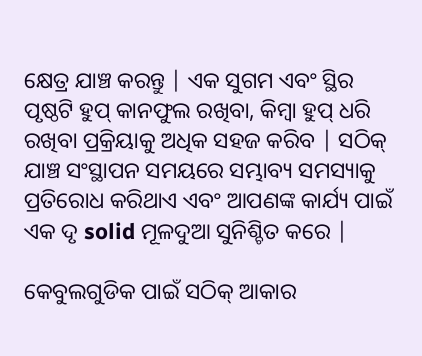କ୍ଷେତ୍ର ଯାଞ୍ଚ କରନ୍ତୁ | ଏକ ସୁଗମ ଏବଂ ସ୍ଥିର ପୃଷ୍ଠଟି ହୁପ୍ କାନଫୁଲ ରଖିବା, କିମ୍ବା ହୁପ୍ ଧରି ରଖିବା ପ୍ରକ୍ରିୟାକୁ ଅଧିକ ସହଜ କରିବ | ସଠିକ୍ ଯାଞ୍ଚ ସଂସ୍ଥାପନ ସମୟରେ ସମ୍ଭାବ୍ୟ ସମସ୍ୟାକୁ ପ୍ରତିରୋଧ କରିଥାଏ ଏବଂ ଆପଣଙ୍କ କାର୍ଯ୍ୟ ପାଇଁ ଏକ ଦୃ solid ମୂଳଦୁଆ ସୁନିଶ୍ଚିତ କରେ |

କେବୁଲଗୁଡିକ ପାଇଁ ସଠିକ୍ ଆକାର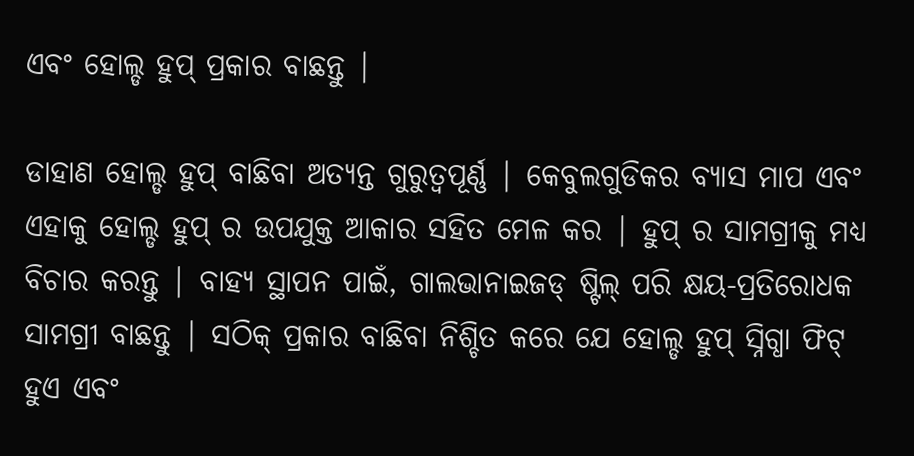ଏବଂ ହୋଲ୍ଡ ହୁପ୍ ପ୍ରକାର ବାଛନ୍ତୁ |

ଡାହାଣ ହୋଲ୍ଡ ହୁପ୍ ବାଛିବା ଅତ୍ୟନ୍ତ ଗୁରୁତ୍ୱପୂର୍ଣ୍ଣ | କେବୁଲଗୁଡିକର ବ୍ୟାସ ମାପ ଏବଂ ଏହାକୁ ହୋଲ୍ଡ ହୁପ୍ ର ଉପଯୁକ୍ତ ଆକାର ସହିତ ମେଳ କର | ହୁପ୍ ର ସାମଗ୍ରୀକୁ ମଧ୍ୟ ବିଚାର କରନ୍ତୁ | ବାହ୍ୟ ସ୍ଥାପନ ପାଇଁ, ଗାଲଭାନାଇଜଡ୍ ଷ୍ଟିଲ୍ ପରି କ୍ଷୟ-ପ୍ରତିରୋଧକ ସାମଗ୍ରୀ ବାଛନ୍ତୁ | ସଠିକ୍ ପ୍ରକାର ବାଛିବା ନିଶ୍ଚିତ କରେ ଯେ ହୋଲ୍ଡ ହୁପ୍ ସ୍ନିଗ୍ଧା ଫିଟ୍ ହୁଏ ଏବଂ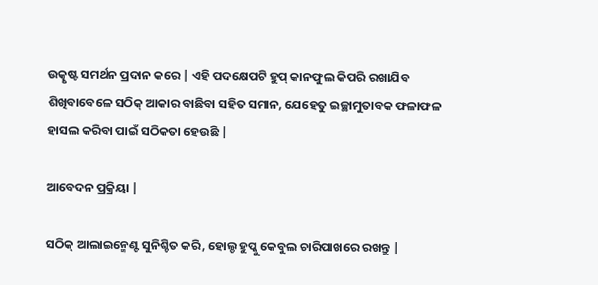ଉତ୍କୃଷ୍ଟ ସମର୍ଥନ ପ୍ରଦାନ କରେ | ଏହି ପଦକ୍ଷେପଟି ହୁପ୍ କାନଫୁଲ କିପରି ରଖାଯିବ ଶିଖିବାବେଳେ ସଠିକ୍ ଆକାର ବାଛିବା ସହିତ ସମାନ, ଯେହେତୁ ଇଚ୍ଛାମୁତାବକ ଫଳାଫଳ ହାସଲ କରିବା ପାଇଁ ସଠିକତା ହେଉଛି |

ଆବେଦନ ପ୍ରକ୍ରିୟା |

ସଠିକ୍ ଆଲାଇନ୍ମେଣ୍ଟ ସୁନିଶ୍ଚିତ କରି, ହୋଲ୍ଡ ହୁପ୍କୁ କେବୁଲ ଚାରିପାଖରେ ରଖନ୍ତୁ |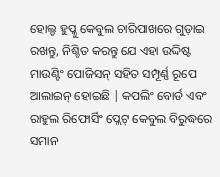ହୋଲ୍ଡ ହୁପ୍କୁ କେବୁଲ ଚାରିପାଖରେ ଗୁଡ଼ାଇ ରଖନ୍ତୁ, ନିଶ୍ଚିତ କରନ୍ତୁ ଯେ ଏହା ଉଦ୍ଦିଷ୍ଟ ମାଉଣ୍ଟିଂ ପୋଜିସନ୍ ସହିତ ସମ୍ପୂର୍ଣ୍ଣ ରୂପେ ଆଲାଇନ୍ ହୋଇଛି | କପଲିଂ ବୋର୍ଡ ଏବଂ ରାହୁଲ ରିଫୋର୍ସିଂ ପ୍ଲେଟ୍ କେବୁଲ ବିରୁଦ୍ଧରେ ସମାନ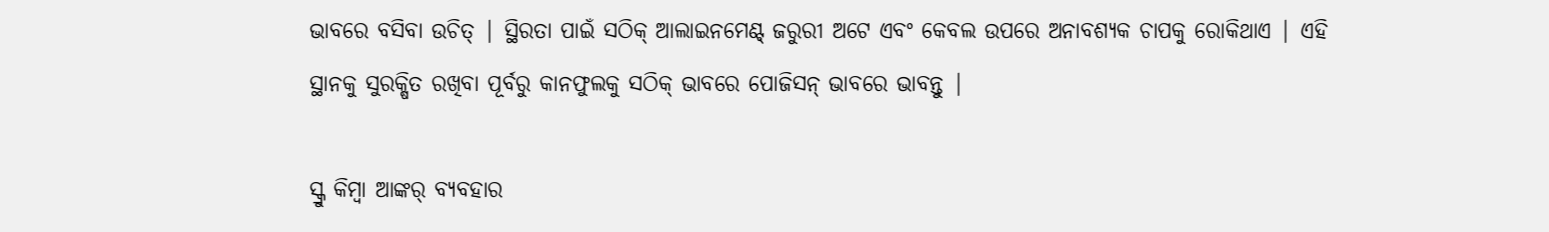ଭାବରେ ବସିବା ଉଚିତ୍ | ସ୍ଥିରତା ପାଇଁ ସଠିକ୍ ଆଲାଇନମେଣ୍ଟ୍ ଜରୁରୀ ଅଟେ ଏବଂ କେବଲ ଉପରେ ଅନାବଶ୍ୟକ ଚାପକୁ ରୋକିଥାଏ | ଏହି ସ୍ଥାନକୁ ସୁରକ୍ଷିତ ରଖିବା ପୂର୍ବରୁ କାନଫୁଲକୁ ସଠିକ୍ ଭାବରେ ପୋଜିସନ୍ ଭାବରେ ଭାବନ୍ତୁ |

ସ୍କ୍ରୁ କିମ୍ବା ଆଙ୍କର୍ ବ୍ୟବହାର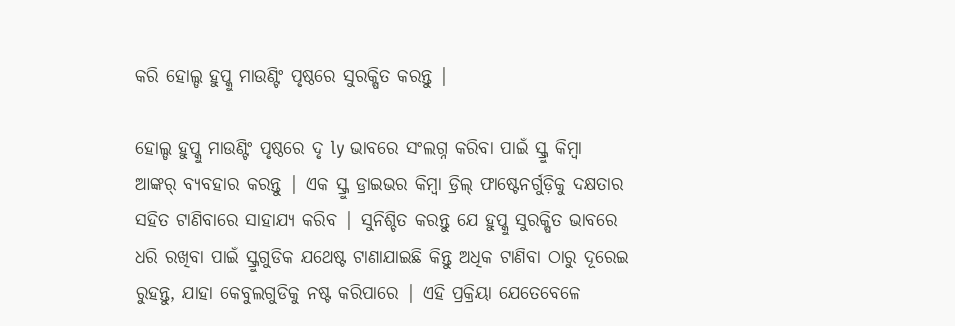କରି ହୋଲ୍ଡ ହୁପ୍କୁ ମାଉଣ୍ଟିଂ ପୃଷ୍ଠରେ ସୁରକ୍ଷିତ କରନ୍ତୁ |

ହୋଲ୍ଡ ହୁପ୍କୁ ମାଉଣ୍ଟିଂ ପୃଷ୍ଠରେ ଦୃ ly ଭାବରେ ସଂଲଗ୍ନ କରିବା ପାଇଁ ସ୍କ୍ରୁ କିମ୍ବା ଆଙ୍କର୍ ବ୍ୟବହାର କରନ୍ତୁ | ଏକ ସ୍କ୍ରୁ ଡ୍ରାଇଭର କିମ୍ବା ଡ୍ରିଲ୍ ଫାଷ୍ଟେନର୍ଗୁଡ଼ିକୁ ଦକ୍ଷତାର ସହିତ ଟାଣିବାରେ ସାହାଯ୍ୟ କରିବ | ସୁନିଶ୍ଚିତ କରନ୍ତୁ ଯେ ହୁପ୍କୁ ସୁରକ୍ଷିତ ଭାବରେ ଧରି ରଖିବା ପାଇଁ ସ୍କ୍ରୁଗୁଡିକ ଯଥେଷ୍ଟ ଟାଣାଯାଇଛି କିନ୍ତୁ ଅଧିକ ଟାଣିବା ଠାରୁ ଦୂରେଇ ରୁହନ୍ତୁ, ଯାହା କେବୁଲଗୁଡିକୁ ନଷ୍ଟ କରିପାରେ | ଏହି ପ୍ରକ୍ରିୟା ଯେତେବେଳେ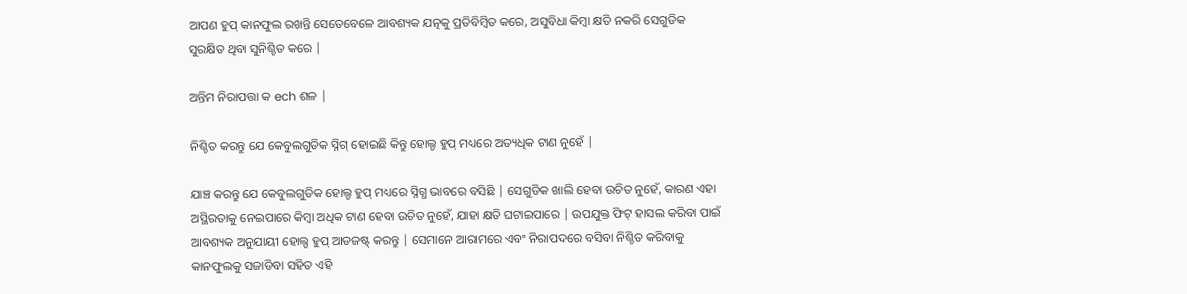ଆପଣ ହୁପ୍ କାନଫୁଲ ରଖନ୍ତି ସେତେବେଳେ ଆବଶ୍ୟକ ଯତ୍ନକୁ ପ୍ରତିବିମ୍ବିତ କରେ, ଅସୁବିଧା କିମ୍ବା କ୍ଷତି ନକରି ସେଗୁଡିକ ସୁରକ୍ଷିତ ଥିବା ସୁନିଶ୍ଚିତ କରେ |

ଅନ୍ତିମ ନିରାପତ୍ତା କ ech ଶଳ |

ନିଶ୍ଚିତ କରନ୍ତୁ ଯେ କେବୁଲଗୁଡିକ ସ୍ନିଗ୍ ହୋଇଛି କିନ୍ତୁ ହୋଲ୍ଡ ହୁପ୍ ମଧ୍ୟରେ ଅତ୍ୟଧିକ ଟାଣ ନୁହେଁ |

ଯାଞ୍ଚ କରନ୍ତୁ ଯେ କେବୁଲଗୁଡିକ ହୋଲ୍ଡ ହୁପ୍ ମଧ୍ୟରେ ସ୍ନିଗ୍ଧ ଭାବରେ ବସିଛି | ସେଗୁଡିକ ଖାଲି ହେବା ଉଚିତ ନୁହେଁ, କାରଣ ଏହା ଅସ୍ଥିରତାକୁ ନେଇପାରେ କିମ୍ବା ଅଧିକ ଟାଣ ହେବା ଉଚିତ ନୁହେଁ, ଯାହା କ୍ଷତି ଘଟାଇପାରେ | ଉପଯୁକ୍ତ ଫିଟ୍ ହାସଲ କରିବା ପାଇଁ ଆବଶ୍ୟକ ଅନୁଯାୟୀ ହୋଲ୍ଡ ହୁପ୍ ଆଡଜଷ୍ଟ୍ କରନ୍ତୁ | ସେମାନେ ଆରାମରେ ଏବଂ ନିରାପଦରେ ବସିବା ନିଶ୍ଚିତ କରିବାକୁ କାନଫୁଲକୁ ସଜାଡିବା ସହିତ ଏହି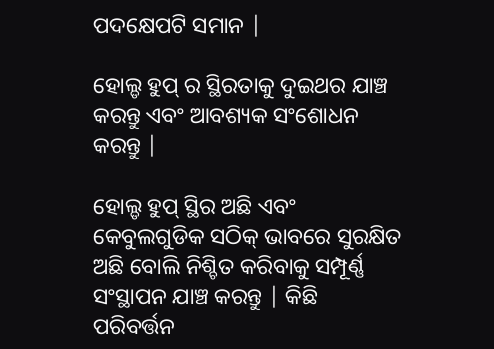ପଦକ୍ଷେପଟି ସମାନ |

ହୋଲ୍ଡ ହୁପ୍ ର ସ୍ଥିରତାକୁ ଦୁଇଥର ଯାଞ୍ଚ କରନ୍ତୁ ଏବଂ ଆବଶ୍ୟକ ସଂଶୋଧନ କରନ୍ତୁ |

ହୋଲ୍ଡ ହୁପ୍ ସ୍ଥିର ଅଛି ଏବଂ କେବୁଲଗୁଡିକ ସଠିକ୍ ଭାବରେ ସୁରକ୍ଷିତ ଅଛି ବୋଲି ନିଶ୍ଚିତ କରିବାକୁ ସମ୍ପୂର୍ଣ୍ଣ ସଂସ୍ଥାପନ ଯାଞ୍ଚ କରନ୍ତୁ | କିଛି ପରିବର୍ତ୍ତନ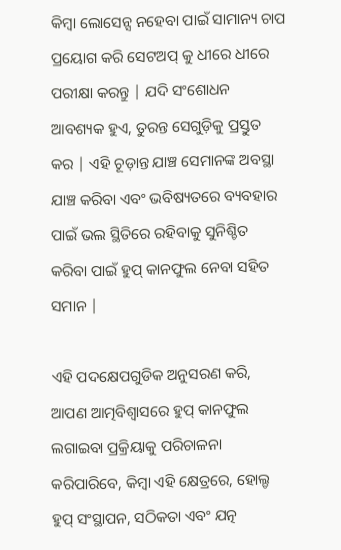କିମ୍ବା ଲୋସେନ୍ସ ନହେବା ପାଇଁ ସାମାନ୍ୟ ଚାପ ପ୍ରୟୋଗ କରି ସେଟଅପ୍ କୁ ଧୀରେ ଧୀରେ ପରୀକ୍ଷା କରନ୍ତୁ | ଯଦି ସଂଶୋଧନ ଆବଶ୍ୟକ ହୁଏ, ତୁରନ୍ତ ସେଗୁଡ଼ିକୁ ପ୍ରସ୍ତୁତ କର | ଏହି ଚୂଡ଼ାନ୍ତ ଯାଞ୍ଚ ସେମାନଙ୍କ ଅବସ୍ଥା ଯାଞ୍ଚ କରିବା ଏବଂ ଭବିଷ୍ୟତରେ ବ୍ୟବହାର ପାଇଁ ଭଲ ସ୍ଥିତିରେ ରହିବାକୁ ସୁନିଶ୍ଚିତ କରିବା ପାଇଁ ହୁପ୍ କାନଫୁଲ ନେବା ସହିତ ସମାନ |

ଏହି ପଦକ୍ଷେପଗୁଡିକ ଅନୁସରଣ କରି, ଆପଣ ଆତ୍ମବିଶ୍ୱାସରେ ହୁପ୍ କାନଫୁଲ ଲଗାଇବା ପ୍ରକ୍ରିୟାକୁ ପରିଚାଳନା କରିପାରିବେ, କିମ୍ବା ଏହି କ୍ଷେତ୍ରରେ, ହୋଲ୍ଡ ହୁପ୍ ସଂସ୍ଥାପନ, ସଠିକତା ଏବଂ ଯତ୍ନ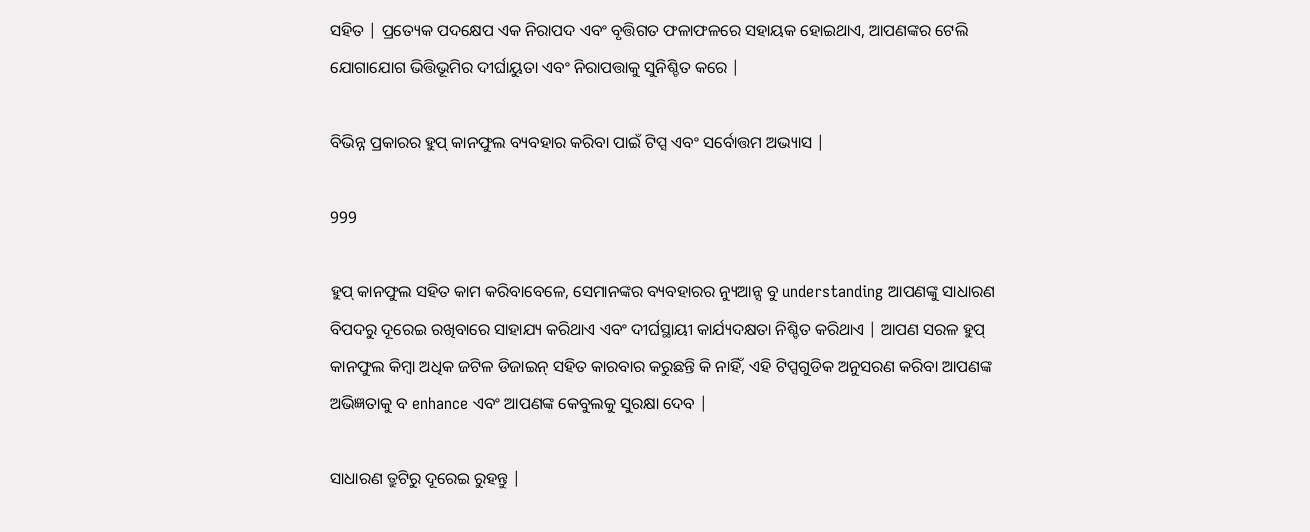ସହିତ | ପ୍ରତ୍ୟେକ ପଦକ୍ଷେପ ଏକ ନିରାପଦ ଏବଂ ବୃତ୍ତିଗତ ଫଳାଫଳରେ ସହାୟକ ହୋଇଥାଏ, ଆପଣଙ୍କର ଟେଲି ଯୋଗାଯୋଗ ଭିତ୍ତିଭୂମିର ଦୀର୍ଘାୟୁତା ଏବଂ ନିରାପତ୍ତାକୁ ସୁନିଶ୍ଚିତ କରେ |

ବିଭିନ୍ନ ପ୍ରକାରର ହୁପ୍ କାନଫୁଲ ବ୍ୟବହାର କରିବା ପାଇଁ ଟିପ୍ସ ଏବଂ ସର୍ବୋତ୍ତମ ଅଭ୍ୟାସ |

999

ହୁପ୍ କାନଫୁଲ ସହିତ କାମ କରିବାବେଳେ, ସେମାନଙ୍କର ବ୍ୟବହାରର ନ୍ୟୁଆନ୍ସ ବୁ understanding ଆପଣଙ୍କୁ ସାଧାରଣ ବିପଦରୁ ଦୂରେଇ ରଖିବାରେ ସାହାଯ୍ୟ କରିଥାଏ ଏବଂ ଦୀର୍ଘସ୍ଥାୟୀ କାର୍ଯ୍ୟଦକ୍ଷତା ନିଶ୍ଚିତ କରିଥାଏ | ଆପଣ ସରଳ ହୁପ୍ କାନଫୁଲ କିମ୍ବା ଅଧିକ ଜଟିଳ ଡିଜାଇନ୍ ସହିତ କାରବାର କରୁଛନ୍ତି କି ନାହିଁ, ଏହି ଟିପ୍ସଗୁଡିକ ଅନୁସରଣ କରିବା ଆପଣଙ୍କ ଅଭିଜ୍ଞତାକୁ ବ enhance ଏବଂ ଆପଣଙ୍କ କେବୁଲକୁ ସୁରକ୍ଷା ଦେବ |

ସାଧାରଣ ତ୍ରୁଟିରୁ ଦୂରେଇ ରୁହନ୍ତୁ |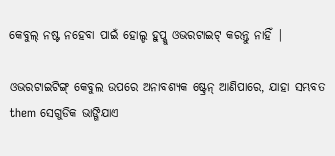କେବୁଲ୍ ନଷ୍ଟ ନହେବା ପାଇଁ ହୋଲ୍ଡ ହୁପ୍କୁ ଓଭରଟାଇଟ୍ କରନ୍ତୁ ନାହିଁ |

ଓଭରଟାଇଟିଙ୍ଗ୍ କେବୁଲ ଉପରେ ଅନାବଶ୍ୟକ ଷ୍ଟ୍ରେନ୍ ଆଣିପାରେ, ଯାହା ସମ୍ଭବତ them ସେଗୁଡିକ ଭାଙ୍ଗିଯାଏ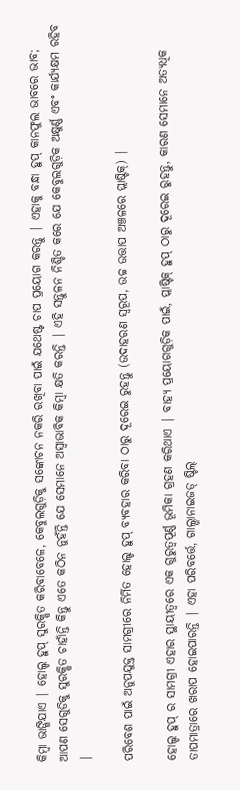କିମ୍ବା ଭାଙ୍ଗିଯାଏ | ହୋଲ୍ଡ ହୁପ୍ ସୁରକ୍ଷିତ କରିବାବେଳେ, କେବୁଲଗୁଡ଼ିକୁ ସଙ୍କୋଚନ ନକରି ରଖିବା ପାଇଁ ଯଥେଷ୍ଟ ଚାପ ପ୍ରୟୋଗ କରନ୍ତୁ | ଏହାକୁ ବନ୍ଧା ହୁପ୍ କାନଫୁଲ ଭାବରେ ଭାବ; ଆପଣ ସେଗୁଡିକୁ ସୁରକ୍ଷିତ ଚାହାଁନ୍ତି କିନ୍ତୁ ଏତେ କଠିନ ନୁହଁନ୍ତି ଯେ ସେମାନେ ଅସ୍ୱାଭାବିକ କିମ୍ବା କ୍ଷତି କରନ୍ତି | ଏହି ସନ୍ତୁଳନ ନିଶ୍ଚିତ କରେ ଯେ କେବୁଲଗୁଡ଼ିକ ଅକ୍ଷୁର୍ଣ୍ଣ ଏବଂ କାର୍ଯ୍ୟକ୍ଷମ ରହିବ |

ପରିବେଶ ପାଇଁ ଅନୁପଯୁକ୍ତ ସାମଗ୍ରୀରେ ନିର୍ମିତ ହୋଲ୍ଡ ହୁପ୍ ବ୍ୟବହାର କରିବା ଠାରୁ ଦୂରେଇ ରୁହନ୍ତୁ (ଉଦାହରଣ ସ୍ୱରୂପ, ଉଚ୍ଚ ଉତ୍ତାପ ଅଞ୍ଚଳରେ ପ୍ଲାଷ୍ଟିକ୍) |

ହୋଲ୍ଡ ହୁପ୍ ର ସାମଗ୍ରୀ ଏହାର ସ୍ଥାୟୀତ୍ୱରେ ଏକ ଗୁରୁତ୍ୱପୂର୍ଣ୍ଣ ଭୂମିକା ଗ୍ରହଣ କରିଥାଏ | ବାହ୍ୟ ପ୍ରୟୋଗଗୁଡ଼ିକ ପାଇଁ, ପ୍ଲାଷ୍ଟିକ୍ ହୁପ୍ ଠାରୁ ଦୂରେଇ ରୁହନ୍ତୁ, କାରଣ ସେମାନେ ଅତ୍ୟଧିକ ତାପମାତ୍ରାରେ ଖରାପ ହୋଇପାରନ୍ତି | ଏହା ପରିବର୍ତ୍ତେ, ଗାଲ୍ଭାନାଇଜଡ୍ ଷ୍ଟିଲ୍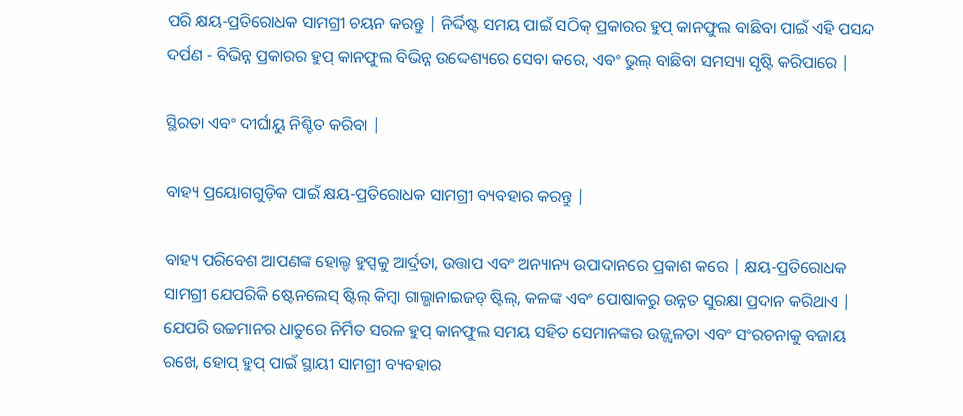ପରି କ୍ଷୟ-ପ୍ରତିରୋଧକ ସାମଗ୍ରୀ ଚୟନ କରନ୍ତୁ | ନିର୍ଦ୍ଦିଷ୍ଟ ସମୟ ପାଇଁ ସଠିକ୍ ପ୍ରକାରର ହୁପ୍ କାନଫୁଲ ବାଛିବା ପାଇଁ ଏହି ପସନ୍ଦ ଦର୍ପଣ - ବିଭିନ୍ନ ପ୍ରକାରର ହୁପ୍ କାନଫୁଲ ବିଭିନ୍ନ ଉଦ୍ଦେଶ୍ୟରେ ସେବା କରେ, ଏବଂ ଭୁଲ୍ ବାଛିବା ସମସ୍ୟା ସୃଷ୍ଟି କରିପାରେ |

ସ୍ଥିରତା ଏବଂ ଦୀର୍ଘାୟୁ ନିଶ୍ଚିତ କରିବା |

ବାହ୍ୟ ପ୍ରୟୋଗଗୁଡ଼ିକ ପାଇଁ କ୍ଷୟ-ପ୍ରତିରୋଧକ ସାମଗ୍ରୀ ବ୍ୟବହାର କରନ୍ତୁ |

ବାହ୍ୟ ପରିବେଶ ଆପଣଙ୍କ ହୋଲ୍ଡ ହୁପ୍ସକୁ ଆର୍ଦ୍ରତା, ଉତ୍ତାପ ଏବଂ ଅନ୍ୟାନ୍ୟ ଉପାଦାନରେ ପ୍ରକାଶ କରେ | କ୍ଷୟ-ପ୍ରତିରୋଧକ ସାମଗ୍ରୀ ଯେପରିକି ଷ୍ଟେନଲେସ୍ ଷ୍ଟିଲ୍ କିମ୍ବା ଗାଲ୍ଭାନାଇଜଡ୍ ଷ୍ଟିଲ୍, କଳଙ୍କ ଏବଂ ପୋଷାକରୁ ଉନ୍ନତ ସୁରକ୍ଷା ପ୍ରଦାନ କରିଥାଏ | ଯେପରି ଉଚ୍ଚମାନର ଧାତୁରେ ନିର୍ମିତ ସରଳ ହୁପ୍ କାନଫୁଲ ସମୟ ସହିତ ସେମାନଙ୍କର ଉଜ୍ଜ୍ୱଳତା ଏବଂ ସଂରଚନାକୁ ବଜାୟ ରଖେ, ହୋପ୍ ହୁପ୍ ପାଇଁ ସ୍ଥାୟୀ ସାମଗ୍ରୀ ବ୍ୟବହାର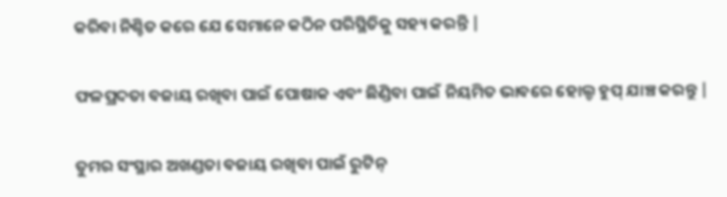କରିବା ନିଶ୍ଚିତ କରେ ଯେ ସେମାନେ କଠିନ ପରିସ୍ଥିତିକୁ ସହ୍ୟ କରନ୍ତି |

ଫଳପ୍ରଦତା ବଜାୟ ରଖିବା ପାଇଁ ପୋଷାକ ଏବଂ ଛିଣ୍ଡିବା ପାଇଁ ନିୟମିତ ଭାବରେ ହୋଲ୍ଡ ହୁପ୍ ଯାଞ୍ଚ କରନ୍ତୁ |

ତୁମର ସଂସ୍ଥାର ଅଖଣ୍ଡତା ବଜାୟ ରଖିବା ପାଇଁ ରୁଟିନ୍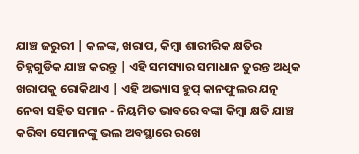ଯାଞ୍ଚ ଜରୁରୀ | କଳଙ୍କ, ଖରାପ, କିମ୍ବା ଶାରୀରିକ କ୍ଷତିର ଚିହ୍ନଗୁଡିକ ଯାଞ୍ଚ କରନ୍ତୁ | ଏହି ସମସ୍ୟାର ସମାଧାନ ତୁରନ୍ତ ଅଧିକ ଖରାପକୁ ରୋକିଥାଏ | ଏହି ଅଭ୍ୟାସ ହୁପ୍ କାନଫୁଲର ଯତ୍ନ ନେବା ସହିତ ସମାନ - ନିୟମିତ ଭାବରେ ବଙ୍କା କିମ୍ବା କ୍ଷତି ଯାଞ୍ଚ କରିବା ସେମାନଙ୍କୁ ଭଲ ଅବସ୍ଥାରେ ରଖେ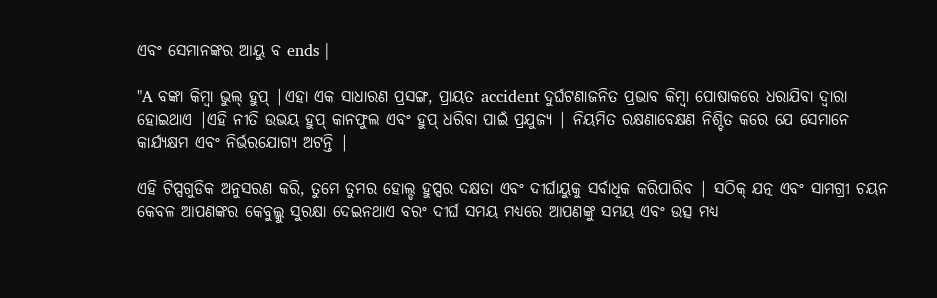ଏବଂ ସେମାନଙ୍କର ଆୟୁ ବ ends |

"A ବଙ୍କା କିମ୍ବା ଭୁଲ୍ ହୁପ୍ |ଏହା ଏକ ସାଧାରଣ ପ୍ରସଙ୍ଗ, ପ୍ରାୟତ accident ଦୁର୍ଘଟଣାଜନିତ ପ୍ରଭାବ କିମ୍ବା ପୋଷାକରେ ଧରାଯିବା ଦ୍ୱାରା ହୋଇଥାଏ |ଏହି ନୀତି ଉଭୟ ହୁପ୍ କାନଫୁଲ ଏବଂ ହୁପ୍ ଧରିବା ପାଇଁ ପ୍ରଯୁଜ୍ୟ | ନିୟମିତ ରକ୍ଷଣାବେକ୍ଷଣ ନିଶ୍ଚିତ କରେ ଯେ ସେମାନେ କାର୍ଯ୍ୟକ୍ଷମ ଏବଂ ନିର୍ଭରଯୋଗ୍ୟ ଅଟନ୍ତି |

ଏହି ଟିପ୍ସଗୁଡିକ ଅନୁସରଣ କରି, ତୁମେ ତୁମର ହୋଲ୍ଡ ହୁପ୍ସର ଦକ୍ଷତା ଏବଂ ଦୀର୍ଘାୟୁକୁ ସର୍ବାଧିକ କରିପାରିବ | ସଠିକ୍ ଯତ୍ନ ଏବଂ ସାମଗ୍ରୀ ଚୟନ କେବଳ ଆପଣଙ୍କର କେବୁଲ୍କୁ ସୁରକ୍ଷା ଦେଇନଥାଏ ବରଂ ଦୀର୍ଘ ସମୟ ମଧ୍ୟରେ ଆପଣଙ୍କୁ ସମୟ ଏବଂ ଉତ୍ସ ମଧ୍ୟ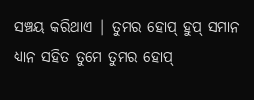ସଞ୍ଚୟ କରିଥାଏ | ତୁମର ହୋପ୍ ହୁପ୍ ସମାନ ଧ୍ୟାନ ସହିତ ତୁମେ ତୁମର ହୋପ୍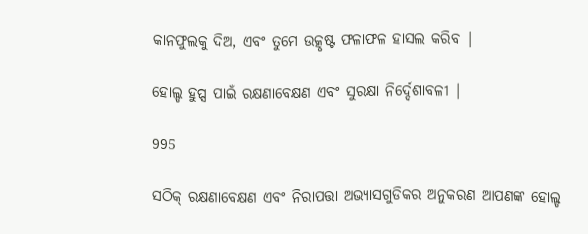କାନଫୁଲକୁ ଦିଅ, ଏବଂ ତୁମେ ଉତ୍କୃଷ୍ଟ ଫଳାଫଳ ହାସଲ କରିବ |

ହୋଲ୍ଡ ହୁପ୍ସ ପାଇଁ ରକ୍ଷଣାବେକ୍ଷଣ ଏବଂ ସୁରକ୍ଷା ନିର୍ଦ୍ଦେଶାବଳୀ |

995

ସଠିକ୍ ରକ୍ଷଣାବେକ୍ଷଣ ଏବଂ ନିରାପତ୍ତା ଅଭ୍ୟାସଗୁଡିକର ଅନୁକରଣ ଆପଣଙ୍କ ହୋଲ୍ଡ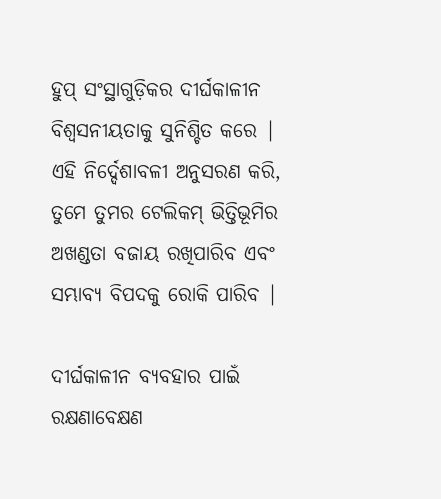ହୁପ୍ ସଂସ୍ଥାଗୁଡ଼ିକର ଦୀର୍ଘକାଳୀନ ବିଶ୍ୱସନୀୟତାକୁ ସୁନିଶ୍ଚିତ କରେ | ଏହି ନିର୍ଦ୍ଦେଶାବଳୀ ଅନୁସରଣ କରି, ତୁମେ ତୁମର ଟେଲିକମ୍ ଭିତ୍ତିଭୂମିର ଅଖଣ୍ଡତା ବଜାୟ ରଖିପାରିବ ଏବଂ ସମ୍ଭାବ୍ୟ ବିପଦକୁ ରୋକି ପାରିବ |

ଦୀର୍ଘକାଳୀନ ବ୍ୟବହାର ପାଇଁ ରକ୍ଷଣାବେକ୍ଷଣ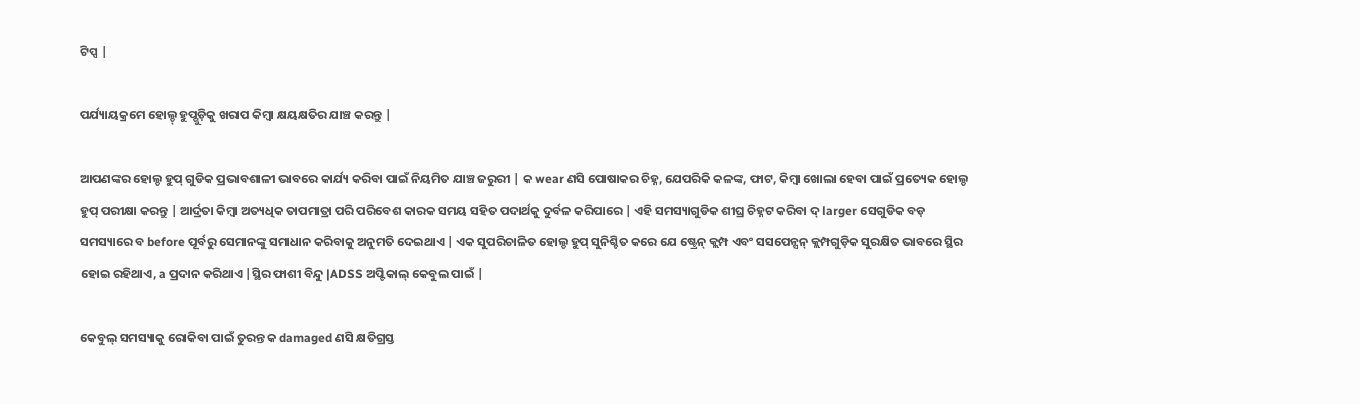ଟିପ୍ସ |

ପର୍ଯ୍ୟାୟକ୍ରମେ ହୋଲ୍ଡ୍ ହୁପ୍ଗୁଡ଼ିକୁ ଖରାପ କିମ୍ବା କ୍ଷୟକ୍ଷତିର ଯାଞ୍ଚ କରନ୍ତୁ |

ଆପଣଙ୍କର ହୋଲ୍ଡ ହୁପ୍ ଗୁଡିକ ପ୍ରଭାବଶାଳୀ ଭାବରେ କାର୍ଯ୍ୟ କରିବା ପାଇଁ ନିୟମିତ ଯାଞ୍ଚ ଜରୁରୀ | କ wear ଣସି ପୋଷାକର ଚିହ୍ନ, ଯେପରିକି କଳଙ୍କ, ଫାଟ, କିମ୍ବା ଖୋଲା ହେବା ପାଇଁ ପ୍ରତ୍ୟେକ ହୋଲ୍ଡ ହୁପ୍ ପରୀକ୍ଷା କରନ୍ତୁ | ଆର୍ଦ୍ରତା କିମ୍ବା ଅତ୍ୟଧିକ ତାପମାତ୍ରା ପରି ପରିବେଶ କାରକ ସମୟ ସହିତ ପଦାର୍ଥକୁ ଦୁର୍ବଳ କରିପାରେ | ଏହି ସମସ୍ୟାଗୁଡିକ ଶୀଘ୍ର ଚିହ୍ନଟ କରିବା ଦ୍ larger ସେଗୁଡିକ ବଡ଼ ସମସ୍ୟାରେ ବ before ପୂର୍ବରୁ ସେମାନଙ୍କୁ ସମାଧାନ କରିବାକୁ ଅନୁମତି ଦେଇଥାଏ | ଏକ ସୁପରିଚାଳିତ ହୋଲ୍ଡ ହୁପ୍ ସୁନିଶ୍ଚିତ କରେ ଯେ ଷ୍ଟ୍ରେନ୍ କ୍ଲମ୍ପ ଏବଂ ସସପେନ୍ସନ୍ କ୍ଲମ୍ପଗୁଡ଼ିକ ସୁରକ୍ଷିତ ଭାବରେ ସ୍ଥିର ହୋଇ ରହିଥାଏ, a ପ୍ରଦାନ କରିଥାଏ |ସ୍ଥିର ଫାଶୀ ବିନ୍ଦୁ |ADSS ଅପ୍ଟିକାଲ୍ କେବୁଲ ପାଇଁ |

କେବୁଲ୍ ସମସ୍ୟାକୁ ରୋକିବା ପାଇଁ ତୁରନ୍ତ କ damaged ଣସି କ୍ଷତିଗ୍ରସ୍ତ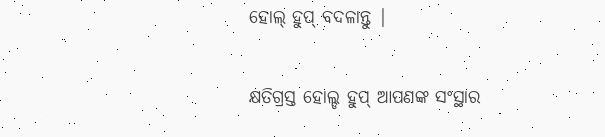ହୋଲ୍ ହୁପ୍ ବଦଳାନ୍ତୁ |

କ୍ଷତିଗ୍ରସ୍ତ ହୋଲ୍ଡ ହୁପ୍ ଆପଣଙ୍କ ସଂସ୍ଥାର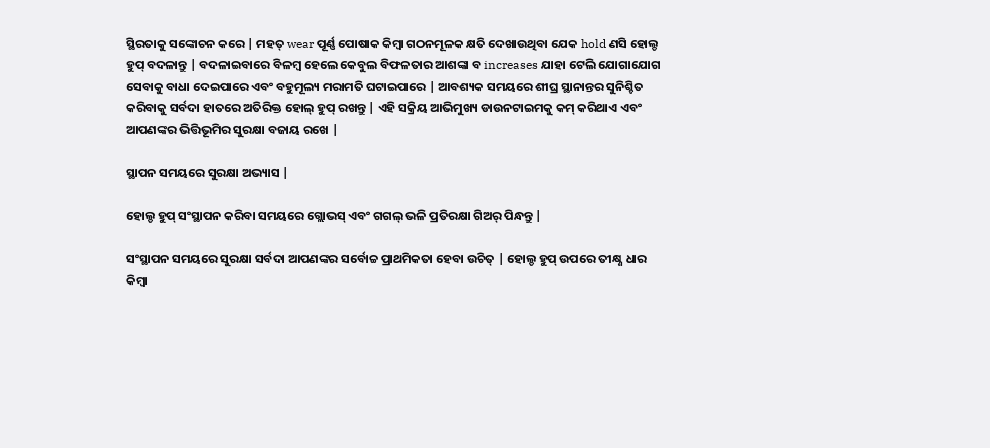ସ୍ଥିରତାକୁ ସଙ୍କୋଚନ କରେ | ମହତ୍ wear ପୂର୍ଣ୍ଣ ପୋଷାକ କିମ୍ବା ଗଠନମୂଳକ କ୍ଷତି ଦେଖାଉଥିବା ଯେକ hold ଣସି ହୋଲ୍ଡ ହୁପ୍ ବଦଳାନ୍ତୁ | ବଦଳାଇବାରେ ବିଳମ୍ବ ହେଲେ କେବୁଲ ବିଫଳତାର ଆଶଙ୍କା ବ increases ଯାହା ଟେଲି ଯୋଗାଯୋଗ ସେବାକୁ ବାଧା ଦେଇପାରେ ଏବଂ ବହୁମୂଲ୍ୟ ମରାମତି ଘଟାଇପାରେ | ଆବଶ୍ୟକ ସମୟରେ ଶୀଘ୍ର ସ୍ଥାନାନ୍ତର ସୁନିଶ୍ଚିତ କରିବାକୁ ସର୍ବଦା ହାତରେ ଅତିରିକ୍ତ ହୋଲ୍ ହୁପ୍ ରଖନ୍ତୁ | ଏହି ସକ୍ରିୟ ଆଭିମୁଖ୍ୟ ଡାଉନଟାଇମକୁ କମ୍ କରିଥାଏ ଏବଂ ଆପଣଙ୍କର ଭିତ୍ତିଭୂମିର ସୁରକ୍ଷା ବଜାୟ ରଖେ |

ସ୍ଥାପନ ସମୟରେ ସୁରକ୍ଷା ଅଭ୍ୟାସ |

ହୋଲ୍ଡ ହୁପ୍ ସଂସ୍ଥାପନ କରିବା ସମୟରେ ଗ୍ଲୋଭସ୍ ଏବଂ ଗଗଲ୍ ଭଳି ପ୍ରତିରକ୍ଷା ଗିଅର୍ ପିନ୍ଧନ୍ତୁ |

ସଂସ୍ଥାପନ ସମୟରେ ସୁରକ୍ଷା ସର୍ବଦା ଆପଣଙ୍କର ସର୍ବୋଚ୍ଚ ପ୍ରାଥମିକତା ହେବା ଉଚିତ୍ | ହୋଲ୍ଡ ହୁପ୍ ଉପରେ ତୀକ୍ଷ୍ଣ ଧାର କିମ୍ବା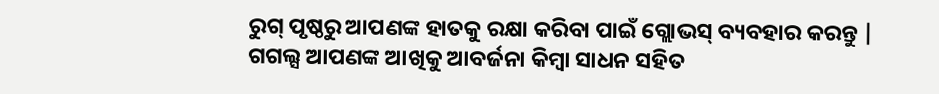ରୁଗ୍ ପୃଷ୍ଠରୁ ଆପଣଙ୍କ ହାତକୁ ରକ୍ଷା କରିବା ପାଇଁ ଗ୍ଲୋଭସ୍ ବ୍ୟବହାର କରନ୍ତୁ | ଗଗଲ୍ସ ଆପଣଙ୍କ ଆଖିକୁ ଆବର୍ଜନା କିମ୍ବା ସାଧନ ସହିତ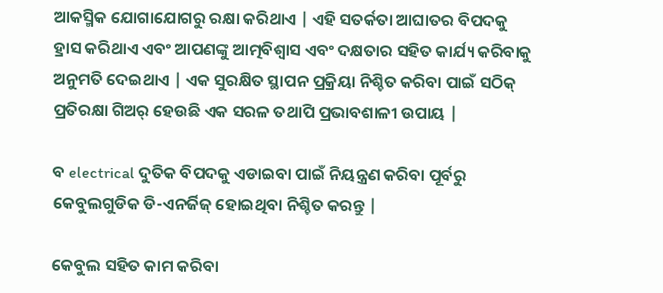ଆକସ୍ମିକ ଯୋଗାଯୋଗରୁ ରକ୍ଷା କରିଥାଏ | ଏହି ସତର୍କତା ଆଘାତର ବିପଦକୁ ହ୍ରାସ କରିଥାଏ ଏବଂ ଆପଣଙ୍କୁ ଆତ୍ମବିଶ୍ୱାସ ଏବଂ ଦକ୍ଷତାର ସହିତ କାର୍ଯ୍ୟ କରିବାକୁ ଅନୁମତି ଦେଇଥାଏ | ଏକ ସୁରକ୍ଷିତ ସ୍ଥାପନ ପ୍ରକ୍ରିୟା ନିଶ୍ଚିତ କରିବା ପାଇଁ ସଠିକ୍ ପ୍ରତିରକ୍ଷା ଗିଅର୍ ହେଉଛି ଏକ ସରଳ ତଥାପି ପ୍ରଭାବଶାଳୀ ଉପାୟ |

ବ electrical ଦୁତିକ ବିପଦକୁ ଏଡାଇବା ପାଇଁ ନିୟନ୍ତ୍ରଣ କରିବା ପୂର୍ବରୁ କେବୁଲଗୁଡିକ ଡି-ଏନର୍ଜିଜ୍ ହୋଇଥିବା ନିଶ୍ଚିତ କରନ୍ତୁ |

କେବୁଲ ସହିତ କାମ କରିବା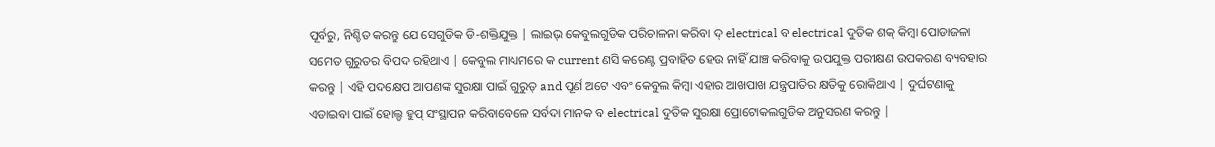ପୂର୍ବରୁ, ନିଶ୍ଚିତ କରନ୍ତୁ ଯେ ସେଗୁଡିକ ଡି-ଶକ୍ତିଯୁକ୍ତ | ଲାଇଭ୍ କେବୁଲଗୁଡିକ ପରିଚାଳନା କରିବା ଦ୍ electrical ବ electrical ଦୁତିକ ଶକ୍ କିମ୍ବା ପୋଡାଜଳା ସମେତ ଗୁରୁତର ବିପଦ ରହିଥାଏ | କେବୁଲ ମାଧ୍ୟମରେ କ current ଣସି କରେଣ୍ଟ ପ୍ରବାହିତ ହେଉ ନାହିଁ ଯାଞ୍ଚ କରିବାକୁ ଉପଯୁକ୍ତ ପରୀକ୍ଷଣ ଉପକରଣ ବ୍ୟବହାର କରନ୍ତୁ | ଏହି ପଦକ୍ଷେପ ଆପଣଙ୍କ ସୁରକ୍ଷା ପାଇଁ ଗୁରୁତ୍ and ପୂର୍ଣ ଅଟେ ଏବଂ କେବୁଲ କିମ୍ବା ଏହାର ଆଖପାଖ ଯନ୍ତ୍ରପାତିର କ୍ଷତିକୁ ରୋକିଥାଏ | ଦୁର୍ଘଟଣାକୁ ଏଡାଇବା ପାଇଁ ହୋଲ୍ଡ ହୁପ୍ ସଂସ୍ଥାପନ କରିବାବେଳେ ସର୍ବଦା ମାନକ ବ electrical ଦୁତିକ ସୁରକ୍ଷା ପ୍ରୋଟୋକଲଗୁଡିକ ଅନୁସରଣ କରନ୍ତୁ |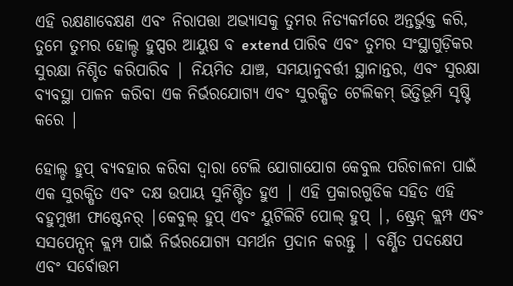ଏହି ରକ୍ଷଣାବେକ୍ଷଣ ଏବଂ ନିରାପତ୍ତା ଅଭ୍ୟାସକୁ ତୁମର ନିତ୍ୟକର୍ମରେ ଅନ୍ତର୍ଭୁକ୍ତ କରି, ତୁମେ ତୁମର ହୋଲ୍ଡ ହୁପ୍ସର ଆୟୁଷ ବ extend ପାରିବ ଏବଂ ତୁମର ସଂସ୍ଥାଗୁଡ଼ିକର ସୁରକ୍ଷା ନିଶ୍ଚିତ କରିପାରିବ | ନିୟମିତ ଯାଞ୍ଚ, ସମୟାନୁବର୍ତ୍ତୀ ସ୍ଥାନାନ୍ତର, ଏବଂ ସୁରକ୍ଷା ବ୍ୟବସ୍ଥା ପାଳନ କରିବା ଏକ ନିର୍ଭରଯୋଗ୍ୟ ଏବଂ ସୁରକ୍ଷିତ ଟେଲିକମ୍ ଭିତ୍ତିଭୂମି ସୃଷ୍ଟି କରେ |

ହୋଲ୍ଡ ହୁପ୍ ବ୍ୟବହାର କରିବା ଦ୍ୱାରା ଟେଲି ଯୋଗାଯୋଗ କେବୁଲ ପରିଚାଳନା ପାଇଁ ଏକ ସୁରକ୍ଷିତ ଏବଂ ଦକ୍ଷ ଉପାୟ ସୁନିଶ୍ଚିତ ହୁଏ | ଏହି ପ୍ରକାରଗୁଡିକ ସହିତ ଏହି ବହୁମୁଖୀ ଫାଷ୍ଟେନର୍ |କେବୁଲ୍ ହୁପ୍ ଏବଂ ୟୁଟିଲିଟି ପୋଲ୍ ହୁପ୍ |, ଷ୍ଟ୍ରେନ୍ କ୍ଲମ୍ପ ଏବଂ ସସପେନ୍ସନ୍ କ୍ଲମ୍ପ ପାଇଁ ନିର୍ଭରଯୋଗ୍ୟ ସମର୍ଥନ ପ୍ରଦାନ କରନ୍ତୁ | ବର୍ଣ୍ଣିତ ପଦକ୍ଷେପ ଏବଂ ସର୍ବୋତ୍ତମ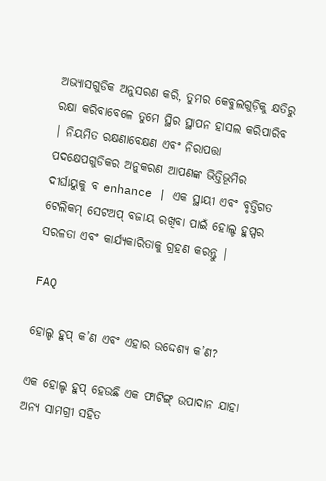ଅଭ୍ୟାସଗୁଡିକ ଅନୁସରଣ କରି, ତୁମର କେବୁଲଗୁଡ଼ିକୁ କ୍ଷତିରୁ ରକ୍ଷା କରିବାବେଳେ ତୁମେ ସ୍ଥିର ସ୍ଥାପନ ହାସଲ କରିପାରିବ | ନିୟମିତ ରକ୍ଷଣାବେକ୍ଷଣ ଏବଂ ନିରାପତ୍ତା ପଦକ୍ଷେପଗୁଡିକର ଅନୁକରଣ ଆପଣଙ୍କ ଭିତ୍ତିଭୂମିର ଦୀର୍ଘାୟୁକୁ ବ enhance | ଏକ ସ୍ଥାୟୀ ଏବଂ ବୃତ୍ତିଗତ ଟେଲିକମ୍ ସେଟଅପ୍ ବଜାୟ ରଖିବା ପାଇଁ ହୋଲ୍ଡ ହୁପ୍ସର ସରଳତା ଏବଂ କାର୍ଯ୍ୟକାରିତାକୁ ଗ୍ରହଣ କରନ୍ତୁ |

FAQ

ହୋଲ୍ଡ ହୁପ୍ କ’ଣ ଏବଂ ଏହାର ଉଦ୍ଦେଶ୍ୟ କ’ଣ?

ଏକ ହୋଲ୍ଡ ହୁପ୍ ହେଉଛି ଏକ ଫାଟିଙ୍ଗ୍ ଉପାଦାନ ଯାହା ଅନ୍ୟ ସାମଗ୍ରୀ ସହିତ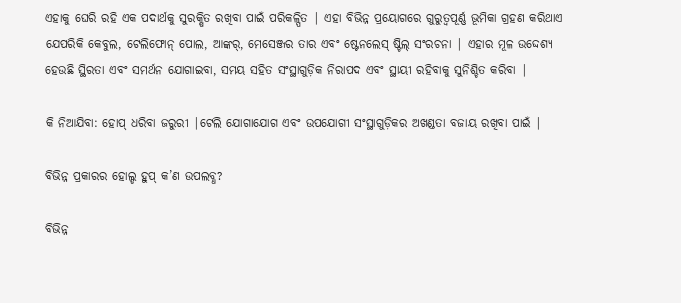ଏହାକୁ ଘେରି ରହି ଏକ ପଦାର୍ଥକୁ ସୁରକ୍ଷିତ ରଖିବା ପାଇଁ ପରିକଳ୍ପିତ | ଏହା ବିଭିନ୍ନ ପ୍ରୟୋଗରେ ଗୁରୁତ୍ୱପୂର୍ଣ୍ଣ ଭୂମିକା ଗ୍ରହଣ କରିଥାଏ ଯେପରିକି କେବୁଲ, ଟେଲିଫୋନ୍ ପୋଲ, ଆଙ୍କର୍, ମେସେଞ୍ଜର ତାର ଏବଂ ଷ୍ଟେନଲେସ୍ ଷ୍ଟିଲ୍ ସଂରଚନା | ଏହାର ମୂଳ ଉଦ୍ଦେଶ୍ୟ ହେଉଛି ସ୍ଥିରତା ଏବଂ ସମର୍ଥନ ଯୋଗାଇବା, ସମୟ ସହିତ ସଂସ୍ଥାଗୁଡ଼ିକ ନିରାପଦ ଏବଂ ସ୍ଥାୟୀ ରହିବାକୁ ସୁନିଶ୍ଚିତ କରିବା |

କି ନିଆଯିବା: ହୋପ୍ ଧରିବା ଜରୁରୀ |ଟେଲି ଯୋଗାଯୋଗ ଏବଂ ଉପଯୋଗୀ ସଂସ୍ଥାଗୁଡ଼ିକର ଅଖଣ୍ଡତା ବଜାୟ ରଖିବା ପାଇଁ |

ବିଭିନ୍ନ ପ୍ରକାରର ହୋଲ୍ଡ ହୁପ୍ କ’ଣ ଉପଲବ୍ଧ?

ବିଭିନ୍ନ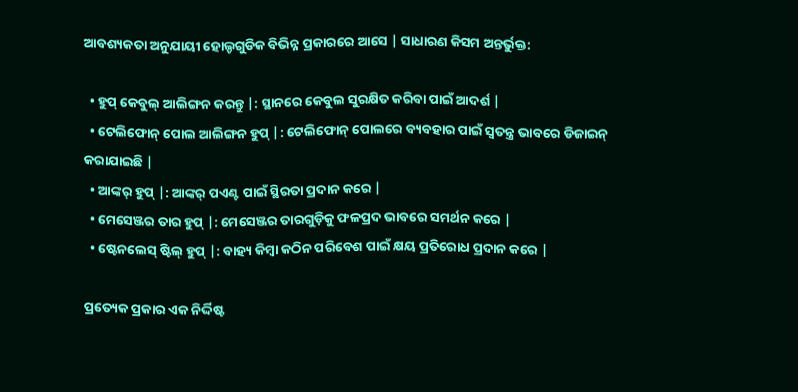ଆବଶ୍ୟକତା ଅନୁଯାୟୀ ହୋଲ୍ଡଗୁଡିକ ବିଭିନ୍ନ ପ୍ରକାରରେ ଆସେ | ସାଧାରଣ କିସମ ଅନ୍ତର୍ଭୁକ୍ତ:

  • ହୁପ୍ କେବୁଲ୍ ଆଲିଙ୍ଗନ କରନ୍ତୁ |: ସ୍ଥାନରେ କେବୁଲ ସୁରକ୍ଷିତ କରିବା ପାଇଁ ଆଦର୍ଶ |
  • ଟେଲିଫୋନ୍ ପୋଲ ଆଲିଙ୍ଗନ ହୁପ୍ |: ଟେଲିଫୋନ୍ ପୋଲରେ ବ୍ୟବହାର ପାଇଁ ସ୍ୱତନ୍ତ୍ର ଭାବରେ ଡିଜାଇନ୍ କରାଯାଇଛି |
  • ଆଙ୍କର୍ ହୁପ୍ |: ଆଙ୍କର୍ ପଏଣ୍ଟ ପାଇଁ ସ୍ଥିରତା ପ୍ରଦାନ କରେ |
  • ମେସେଞ୍ଜର ତାର ହୁପ୍ |: ମେସେଞ୍ଜର ତାରଗୁଡ଼ିକୁ ଫଳପ୍ରଦ ଭାବରେ ସମର୍ଥନ କରେ |
  • ଷ୍ଟେନଲେସ୍ ଷ୍ଟିଲ୍ ହୁପ୍ |: ବାହ୍ୟ କିମ୍ବା କଠିନ ପରିବେଶ ପାଇଁ କ୍ଷୟ ପ୍ରତିରୋଧ ପ୍ରଦାନ କରେ |

ପ୍ରତ୍ୟେକ ପ୍ରକାର ଏକ ନିର୍ଦ୍ଦିଷ୍ଟ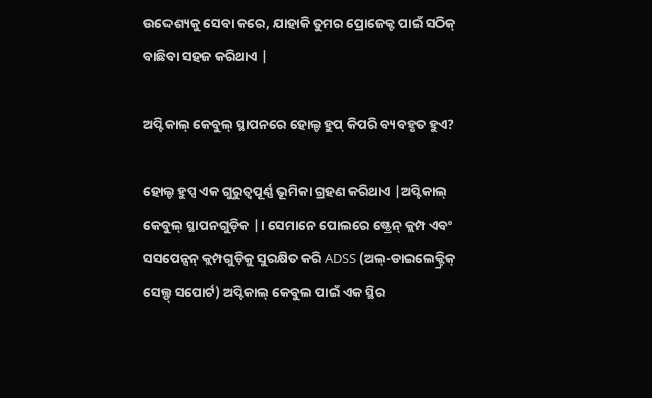ଉଦ୍ଦେଶ୍ୟକୁ ସେବା କରେ, ଯାହାକି ତୁମର ପ୍ରୋଜେକ୍ଟ ପାଇଁ ସଠିକ୍ ବାଛିବା ସହଜ କରିଥାଏ |

ଅପ୍ଟିକାଲ୍ କେବୁଲ୍ ସ୍ଥାପନରେ ହୋଲ୍ଡ ହୁପ୍ କିପରି ବ୍ୟବହୃତ ହୁଏ?

ହୋଲ୍ଡ ହୁପ୍ସ ଏକ ଗୁରୁତ୍ୱପୂର୍ଣ୍ଣ ଭୂମିକା ଗ୍ରହଣ କରିଥାଏ |ଅପ୍ଟିକାଲ୍ କେବୁଲ୍ ସ୍ଥାପନଗୁଡ଼ିକ |। ସେମାନେ ପୋଲରେ ଷ୍ଟ୍ରେନ୍ କ୍ଲମ୍ପ ଏବଂ ସସପେନ୍ସନ୍ କ୍ଲମ୍ପଗୁଡ଼ିକୁ ସୁରକ୍ଷିତ କରି ADSS (ଅଲ୍-ଡାଇଲେକ୍ଟ୍ରିକ୍ ସେଲ୍ଫ୍ ସପୋର୍ଟ) ଅପ୍ଟିକାଲ୍ କେବୁଲ ପାଇଁ ଏକ ସ୍ଥିର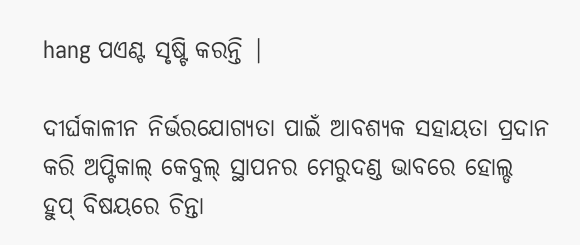hang ପଏଣ୍ଟ ସୃଷ୍ଟି କରନ୍ତି |

ଦୀର୍ଘକାଳୀନ ନିର୍ଭରଯୋଗ୍ୟତା ପାଇଁ ଆବଶ୍ୟକ ସହାୟତା ପ୍ରଦାନ କରି ଅପ୍ଟିକାଲ୍ କେବୁଲ୍ ସ୍ଥାପନର ମେରୁଦଣ୍ଡ ଭାବରେ ହୋଲ୍ଡ ହୁପ୍ ବିଷୟରେ ଚିନ୍ତା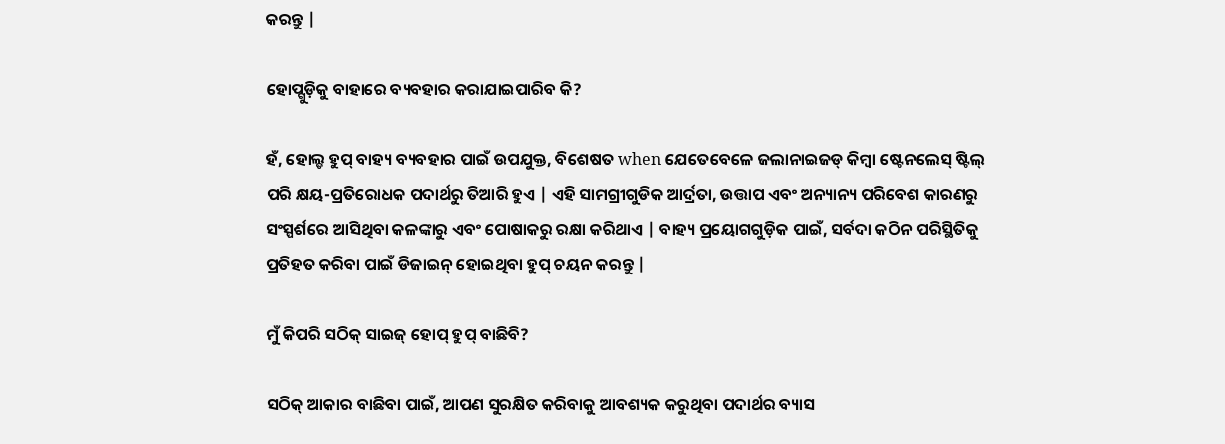କରନ୍ତୁ |

ହୋପ୍ଗୁଡ଼ିକୁ ବାହାରେ ବ୍ୟବହାର କରାଯାଇପାରିବ କି?

ହଁ, ହୋଲ୍ଡ ହୁପ୍ ବାହ୍ୟ ବ୍ୟବହାର ପାଇଁ ଉପଯୁକ୍ତ, ବିଶେଷତ when ଯେତେବେଳେ ଜଲାନାଇଜଡ୍ କିମ୍ବା ଷ୍ଟେନଲେସ୍ ଷ୍ଟିଲ୍ ପରି କ୍ଷୟ-ପ୍ରତିରୋଧକ ପଦାର୍ଥରୁ ତିଆରି ହୁଏ | ଏହି ସାମଗ୍ରୀଗୁଡିକ ଆର୍ଦ୍ରତା, ଉତ୍ତାପ ଏବଂ ଅନ୍ୟାନ୍ୟ ପରିବେଶ କାରଣରୁ ସଂସ୍ପର୍ଶରେ ଆସିଥିବା କଳଙ୍କାରୁ ଏବଂ ପୋଷାକରୁ ରକ୍ଷା କରିଥାଏ | ବାହ୍ୟ ପ୍ରୟୋଗଗୁଡ଼ିକ ପାଇଁ, ସର୍ବଦା କଠିନ ପରିସ୍ଥିତିକୁ ପ୍ରତିହତ କରିବା ପାଇଁ ଡିଜାଇନ୍ ହୋଇଥିବା ହୁପ୍ ଚୟନ କରନ୍ତୁ |

ମୁଁ କିପରି ସଠିକ୍ ସାଇଜ୍ ହୋପ୍ ହୁପ୍ ବାଛିବି?

ସଠିକ୍ ଆକାର ବାଛିବା ପାଇଁ, ଆପଣ ସୁରକ୍ଷିତ କରିବାକୁ ଆବଶ୍ୟକ କରୁଥିବା ପଦାର୍ଥର ବ୍ୟାସ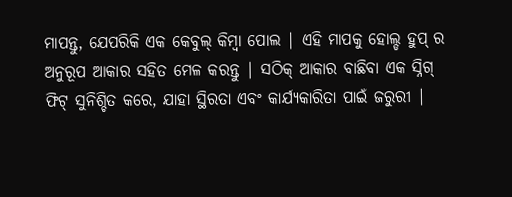ମାପନ୍ତୁ, ଯେପରିକି ଏକ କେବୁଲ୍ କିମ୍ବା ପୋଲ | ଏହି ମାପକୁ ହୋଲ୍ଡ ହୁପ୍ ର ଅନୁରୂପ ଆକାର ସହିତ ମେଳ କରନ୍ତୁ | ସଠିକ୍ ଆକାର ବାଛିବା ଏକ ସ୍ନିଗ୍ ଫିଟ୍ ସୁନିଶ୍ଚିତ କରେ, ଯାହା ସ୍ଥିରତା ଏବଂ କାର୍ଯ୍ୟକାରିତା ପାଇଁ ଜରୁରୀ |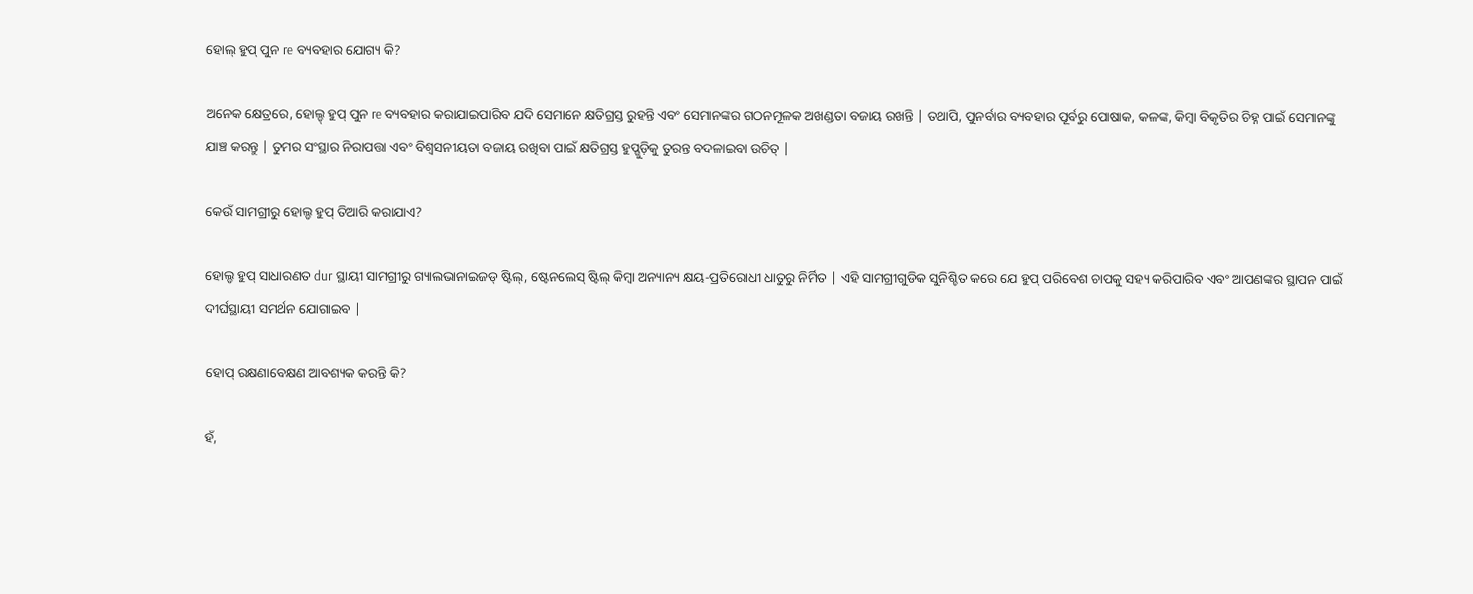ହୋଲ୍ ହୁପ୍ ପୁନ re ବ୍ୟବହାର ଯୋଗ୍ୟ କି?

ଅନେକ କ୍ଷେତ୍ରରେ, ହୋଲ୍ଡ୍ ହୁପ୍ ପୁନ re ବ୍ୟବହାର କରାଯାଇପାରିବ ଯଦି ସେମାନେ କ୍ଷତିଗ୍ରସ୍ତ ରୁହନ୍ତି ଏବଂ ସେମାନଙ୍କର ଗଠନମୂଳକ ଅଖଣ୍ଡତା ବଜାୟ ରଖନ୍ତି | ତଥାପି, ପୁନର୍ବାର ବ୍ୟବହାର ପୂର୍ବରୁ ପୋଷାକ, କଳଙ୍କ, କିମ୍ବା ବିକୃତିର ଚିହ୍ନ ପାଇଁ ସେମାନଙ୍କୁ ଯାଞ୍ଚ କରନ୍ତୁ | ତୁମର ସଂସ୍ଥାର ନିରାପତ୍ତା ଏବଂ ବିଶ୍ୱସନୀୟତା ବଜାୟ ରଖିବା ପାଇଁ କ୍ଷତିଗ୍ରସ୍ତ ହୁପ୍ଗୁଡ଼ିକୁ ତୁରନ୍ତ ବଦଳାଇବା ଉଚିତ୍ |

କେଉଁ ସାମଗ୍ରୀରୁ ହୋଲ୍ଡ ହୁପ୍ ତିଆରି କରାଯାଏ?

ହୋଲ୍ଡ ହୁପ୍ ସାଧାରଣତ dur ସ୍ଥାୟୀ ସାମଗ୍ରୀରୁ ଗ୍ୟାଲଭାନାଇଜଡ୍ ଷ୍ଟିଲ୍, ଷ୍ଟେନଲେସ୍ ଷ୍ଟିଲ୍ କିମ୍ବା ଅନ୍ୟାନ୍ୟ କ୍ଷୟ-ପ୍ରତିରୋଧୀ ଧାତୁରୁ ନିର୍ମିତ | ଏହି ସାମଗ୍ରୀଗୁଡିକ ସୁନିଶ୍ଚିତ କରେ ଯେ ହୁପ୍ ପରିବେଶ ଚାପକୁ ସହ୍ୟ କରିପାରିବ ଏବଂ ଆପଣଙ୍କର ସ୍ଥାପନ ପାଇଁ ଦୀର୍ଘସ୍ଥାୟୀ ସମର୍ଥନ ଯୋଗାଇବ |

ହୋପ୍ ରକ୍ଷଣାବେକ୍ଷଣ ଆବଶ୍ୟକ କରନ୍ତି କି?

ହଁ,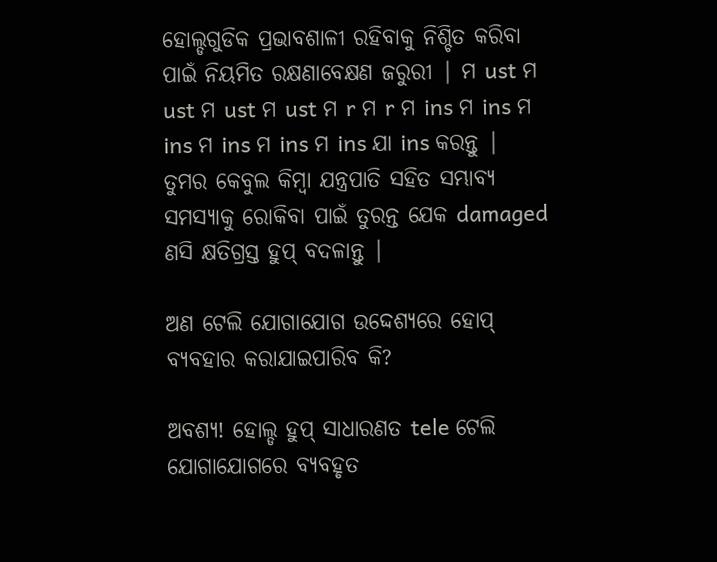ହୋଲ୍ଡଗୁଡିକ ପ୍ରଭାବଶାଳୀ ରହିବାକୁ ନିଶ୍ଚିତ କରିବା ପାଇଁ ନିୟମିତ ରକ୍ଷଣାବେକ୍ଷଣ ଜରୁରୀ | ମ ust ମ ust ମ ust ମ ust ମ r ମ r ମ ins ମ ins ମ ins ମ ins ମ ins ମ ins ଯା ins କରନ୍ତୁ | ତୁମର କେବୁଲ କିମ୍ବା ଯନ୍ତ୍ରପାତି ସହିତ ସମ୍ଭାବ୍ୟ ସମସ୍ୟାକୁ ରୋକିବା ପାଇଁ ତୁରନ୍ତ ଯେକ damaged ଣସି କ୍ଷତିଗ୍ରସ୍ତ ହୁପ୍ ବଦଳାନ୍ତୁ |

ଅଣ ଟେଲି ଯୋଗାଯୋଗ ଉଦ୍ଦେଶ୍ୟରେ ହୋପ୍ ବ୍ୟବହାର କରାଯାଇପାରିବ କି?

ଅବଶ୍ୟ! ହୋଲ୍ଡ ହୁପ୍ ସାଧାରଣତ tele ଟେଲି ଯୋଗାଯୋଗରେ ବ୍ୟବହୃତ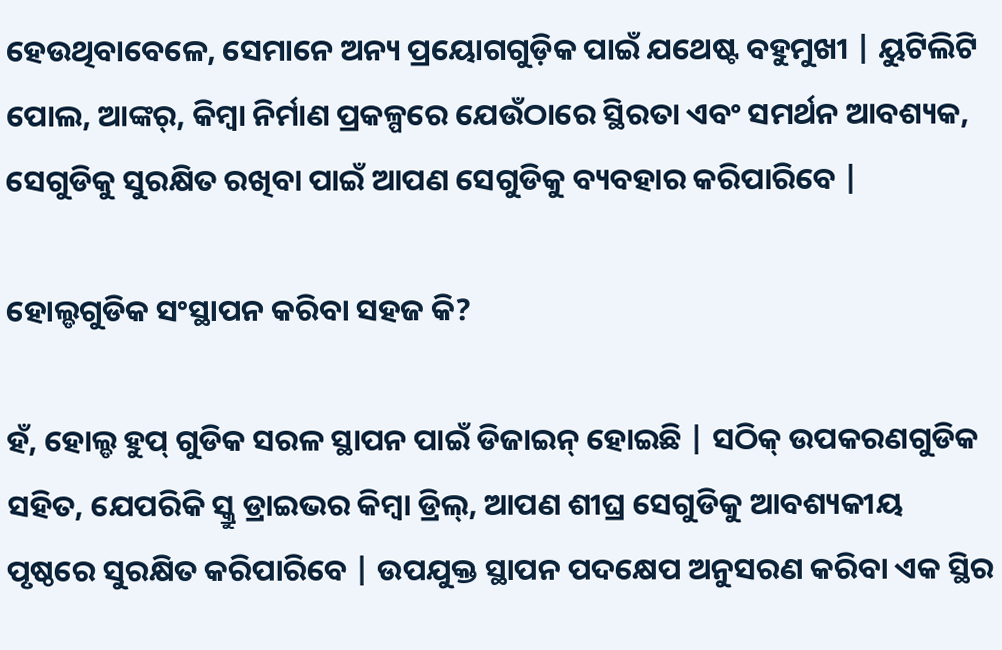ହେଉଥିବାବେଳେ, ସେମାନେ ଅନ୍ୟ ପ୍ରୟୋଗଗୁଡ଼ିକ ପାଇଁ ଯଥେଷ୍ଟ ବହୁମୁଖୀ | ୟୁଟିଲିଟି ପୋଲ, ଆଙ୍କର୍, କିମ୍ବା ନିର୍ମାଣ ପ୍ରକଳ୍ପରେ ଯେଉଁଠାରେ ସ୍ଥିରତା ଏବଂ ସମର୍ଥନ ଆବଶ୍ୟକ, ସେଗୁଡିକୁ ସୁରକ୍ଷିତ ରଖିବା ପାଇଁ ଆପଣ ସେଗୁଡିକୁ ବ୍ୟବହାର କରିପାରିବେ |

ହୋଲ୍ଡଗୁଡିକ ସଂସ୍ଥାପନ କରିବା ସହଜ କି?

ହଁ, ହୋଲ୍ଡ ହୁପ୍ ଗୁଡିକ ସରଳ ସ୍ଥାପନ ପାଇଁ ଡିଜାଇନ୍ ହୋଇଛି | ସଠିକ୍ ଉପକରଣଗୁଡିକ ସହିତ, ଯେପରିକି ସ୍କ୍ରୁ ଡ୍ରାଇଭର କିମ୍ବା ଡ୍ରିଲ୍, ଆପଣ ଶୀଘ୍ର ସେଗୁଡିକୁ ଆବଶ୍ୟକୀୟ ପୃଷ୍ଠରେ ସୁରକ୍ଷିତ କରିପାରିବେ | ଉପଯୁକ୍ତ ସ୍ଥାପନ ପଦକ୍ଷେପ ଅନୁସରଣ କରିବା ଏକ ସ୍ଥିର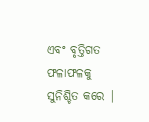ଏବଂ ବୃତ୍ତିଗତ ଫଳାଫଳକୁ ସୁନିଶ୍ଚିତ କରେ |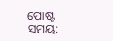ପୋଷ୍ଟ ସମୟ: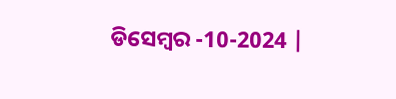ଡିସେମ୍ବର -10-2024 |